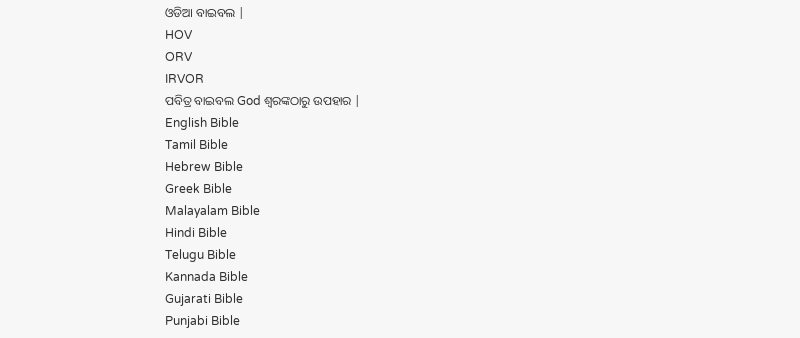ଓଡିଆ ବାଇବଲ |
HOV
ORV
IRVOR
ପବିତ୍ର ବାଇବଲ God ଶ୍ବରଙ୍କଠାରୁ ଉପହାର |
English Bible
Tamil Bible
Hebrew Bible
Greek Bible
Malayalam Bible
Hindi Bible
Telugu Bible
Kannada Bible
Gujarati Bible
Punjabi Bible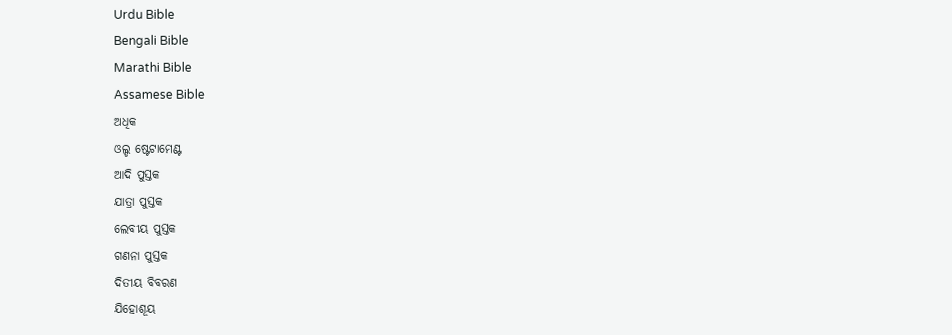Urdu Bible
Bengali Bible
Marathi Bible
Assamese Bible
ଅଧିକ
ଓଲ୍ଡ ଷ୍ଟେଟାମେଣ୍ଟ
ଆଦି ପୁସ୍ତକ
ଯାତ୍ରା ପୁସ୍ତକ
ଲେବୀୟ ପୁସ୍ତକ
ଗଣନା ପୁସ୍ତକ
ଦିତୀୟ ବିବରଣ
ଯିହୋଶୂୟ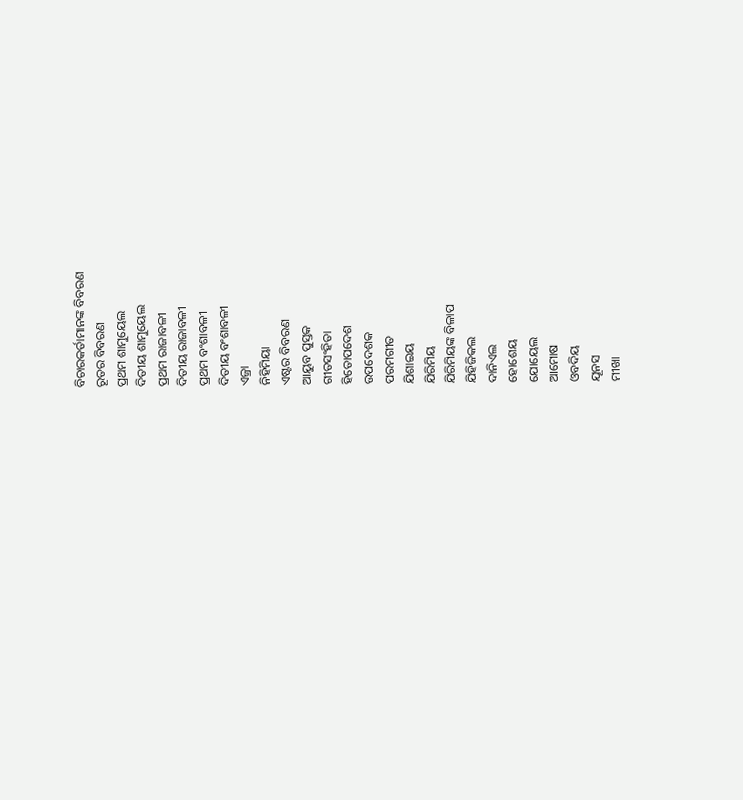ବିଚାରକର୍ତାମାନଙ୍କ ବିବରଣ
ରୂତର ବିବରଣ
ପ୍ରଥମ ଶାମୁୟେଲ
ଦିତୀୟ ଶାମୁୟେଲ
ପ୍ରଥମ ରାଜାବଳୀ
ଦିତୀୟ ରାଜାବଳୀ
ପ୍ରଥମ ବଂଶାବଳୀ
ଦିତୀୟ ବଂଶାବଳୀ
ଏଜ୍ରା
ନିହିମିୟା
ଏଷ୍ଟର ବିବରଣ
ଆୟୁବ ପୁସ୍ତକ
ଗୀତସଂହିତା
ହିତୋପଦେଶ
ଉପଦେଶକ
ପରମଗୀତ
ଯିଶାଇୟ
ଯିରିମିୟ
ଯିରିମିୟଙ୍କ ବିଳାପ
ଯିହିଜିକଲ
ଦାନିଏଲ
ହୋଶେୟ
ଯୋୟେଲ
ଆମୋଷ
ଓବଦିୟ
ଯୂନସ
ମୀଖା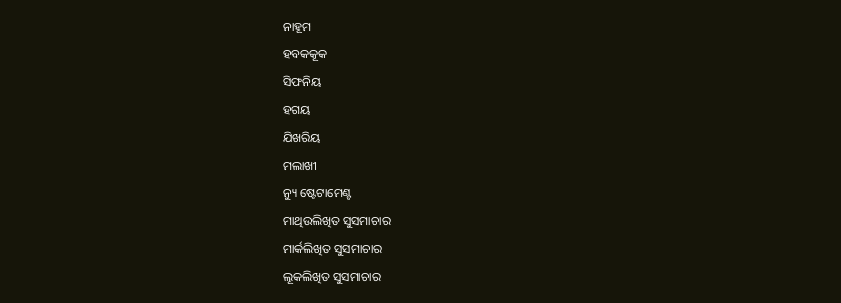ନାହୂମ
ହବକକୂକ
ସିଫନିୟ
ହଗୟ
ଯିଖରିୟ
ମଲାଖୀ
ନ୍ୟୁ ଷ୍ଟେଟାମେଣ୍ଟ
ମାଥିଉଲିଖିତ ସୁସମାଚାର
ମାର୍କଲିଖିତ ସୁସମାଚାର
ଲୂକଲିଖିତ ସୁସମାଚାର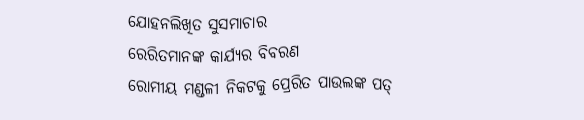ଯୋହନଲିଖିତ ସୁସମାଚାର
ରେରିତମାନଙ୍କ କାର୍ଯ୍ୟର ବିବରଣ
ରୋମୀୟ ମଣ୍ଡଳୀ ନିକଟକୁ ପ୍ରେରିତ ପାଉଲଙ୍କ ପତ୍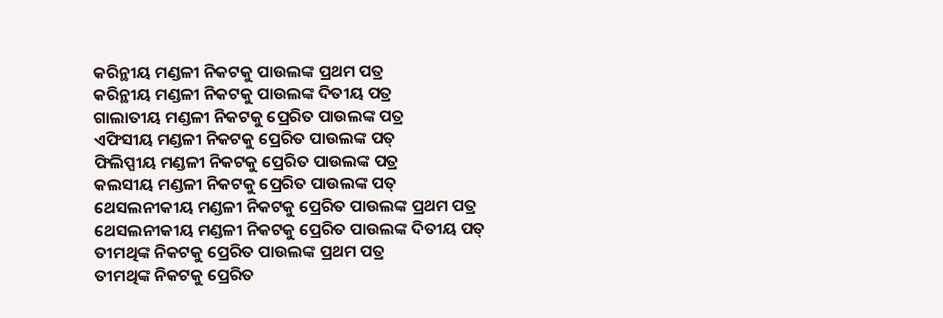କରିନ୍ଥୀୟ ମଣ୍ଡଳୀ ନିକଟକୁ ପାଉଲଙ୍କ ପ୍ରଥମ ପତ୍ର
କରିନ୍ଥୀୟ ମଣ୍ଡଳୀ ନିକଟକୁ ପାଉଲଙ୍କ ଦିତୀୟ ପତ୍ର
ଗାଲାତୀୟ ମଣ୍ଡଳୀ ନିକଟକୁ ପ୍ରେରିତ ପାଉଲଙ୍କ ପତ୍ର
ଏଫିସୀୟ ମଣ୍ଡଳୀ ନିକଟକୁ ପ୍ରେରିତ ପାଉଲଙ୍କ ପତ୍
ଫିଲିପ୍ପୀୟ ମଣ୍ଡଳୀ ନିକଟକୁ ପ୍ରେରିତ ପାଉଲଙ୍କ ପତ୍ର
କଲସୀୟ ମଣ୍ଡଳୀ ନିକଟକୁ ପ୍ରେରିତ ପାଉଲଙ୍କ ପତ୍
ଥେସଲନୀକୀୟ ମଣ୍ଡଳୀ ନିକଟକୁ ପ୍ରେରିତ ପାଉଲଙ୍କ ପ୍ରଥମ ପତ୍ର
ଥେସଲନୀକୀୟ ମଣ୍ଡଳୀ ନିକଟକୁ ପ୍ରେରିତ ପାଉଲଙ୍କ ଦିତୀୟ ପତ୍
ତୀମଥିଙ୍କ ନିକଟକୁ ପ୍ରେରିତ ପାଉଲଙ୍କ ପ୍ରଥମ ପତ୍ର
ତୀମଥିଙ୍କ ନିକଟକୁ ପ୍ରେରିତ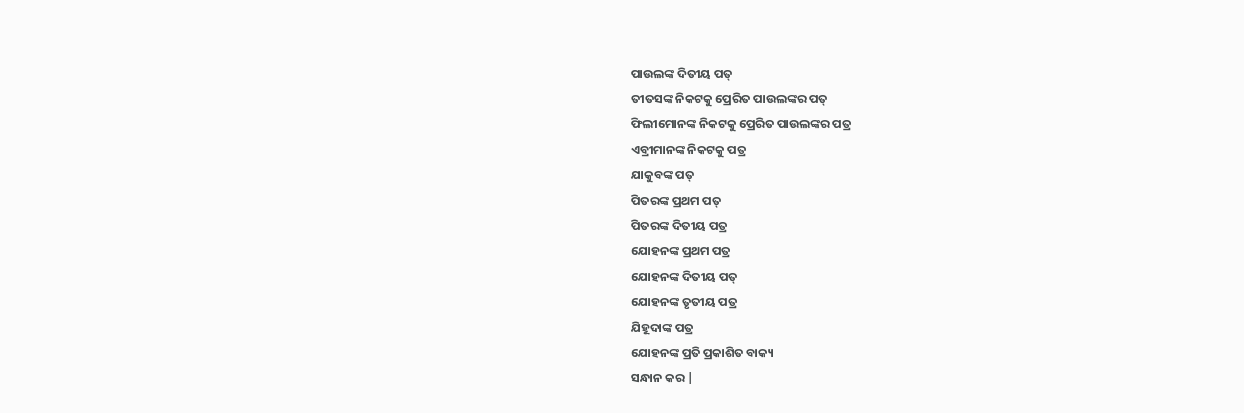ପାଉଲଙ୍କ ଦିତୀୟ ପତ୍
ତୀତସଙ୍କ ନିକଟକୁ ପ୍ରେରିତ ପାଉଲଙ୍କର ପତ୍
ଫିଲୀମୋନଙ୍କ ନିକଟକୁ ପ୍ରେରିତ ପାଉଲଙ୍କର ପତ୍ର
ଏବ୍ରୀମାନଙ୍କ ନିକଟକୁ ପତ୍ର
ଯାକୁବଙ୍କ ପତ୍
ପିତରଙ୍କ ପ୍ରଥମ ପତ୍
ପିତରଙ୍କ ଦିତୀୟ ପତ୍ର
ଯୋହନଙ୍କ ପ୍ରଥମ ପତ୍ର
ଯୋହନଙ୍କ ଦିତୀୟ ପତ୍
ଯୋହନଙ୍କ ତୃତୀୟ ପତ୍ର
ଯିହୂଦାଙ୍କ ପତ୍ର
ଯୋହନଙ୍କ ପ୍ରତି ପ୍ରକାଶିତ ବାକ୍ୟ
ସନ୍ଧାନ କର |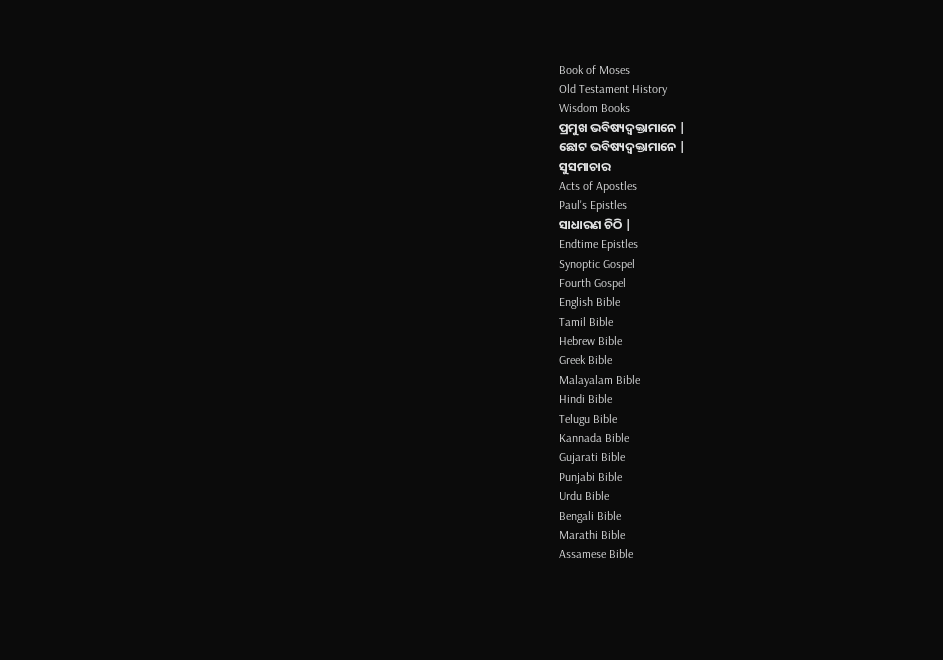Book of Moses
Old Testament History
Wisdom Books
ପ୍ରମୁଖ ଭବିଷ୍ୟଦ୍ବକ୍ତାମାନେ |
ଛୋଟ ଭବିଷ୍ୟଦ୍ବକ୍ତାମାନେ |
ସୁସମାଚାର
Acts of Apostles
Paul's Epistles
ସାଧାରଣ ଚିଠି |
Endtime Epistles
Synoptic Gospel
Fourth Gospel
English Bible
Tamil Bible
Hebrew Bible
Greek Bible
Malayalam Bible
Hindi Bible
Telugu Bible
Kannada Bible
Gujarati Bible
Punjabi Bible
Urdu Bible
Bengali Bible
Marathi Bible
Assamese Bible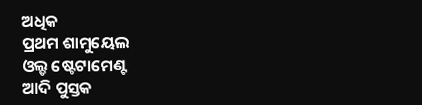ଅଧିକ
ପ୍ରଥମ ଶାମୁୟେଲ
ଓଲ୍ଡ ଷ୍ଟେଟାମେଣ୍ଟ
ଆଦି ପୁସ୍ତକ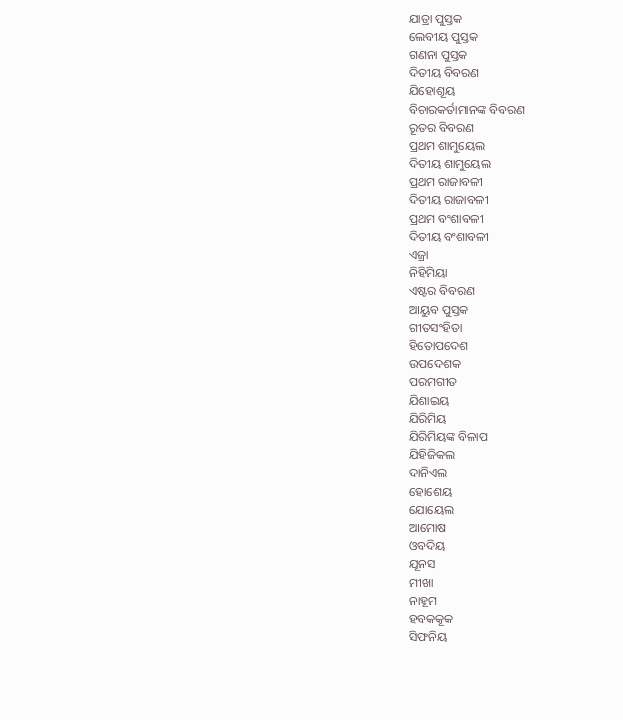ଯାତ୍ରା ପୁସ୍ତକ
ଲେବୀୟ ପୁସ୍ତକ
ଗଣନା ପୁସ୍ତକ
ଦିତୀୟ ବିବରଣ
ଯିହୋଶୂୟ
ବିଚାରକର୍ତାମାନଙ୍କ ବିବରଣ
ରୂତର ବିବରଣ
ପ୍ରଥମ ଶାମୁୟେଲ
ଦିତୀୟ ଶାମୁୟେଲ
ପ୍ରଥମ ରାଜାବଳୀ
ଦିତୀୟ ରାଜାବଳୀ
ପ୍ରଥମ ବଂଶାବଳୀ
ଦିତୀୟ ବଂଶାବଳୀ
ଏଜ୍ରା
ନିହିମିୟା
ଏଷ୍ଟର ବିବରଣ
ଆୟୁବ ପୁସ୍ତକ
ଗୀତସଂହିତା
ହିତୋପଦେଶ
ଉପଦେଶକ
ପରମଗୀତ
ଯିଶାଇୟ
ଯିରିମିୟ
ଯିରିମିୟଙ୍କ ବିଳାପ
ଯିହିଜିକଲ
ଦାନିଏଲ
ହୋଶେୟ
ଯୋୟେଲ
ଆମୋଷ
ଓବଦିୟ
ଯୂନସ
ମୀଖା
ନାହୂମ
ହବକକୂକ
ସିଫନିୟ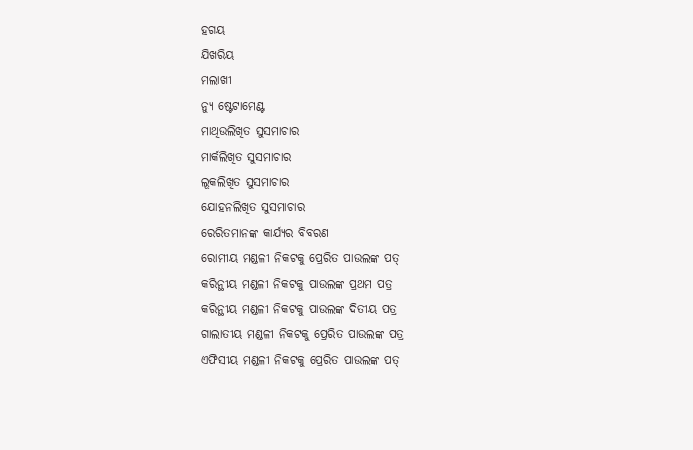ହଗୟ
ଯିଖରିୟ
ମଲାଖୀ
ନ୍ୟୁ ଷ୍ଟେଟାମେଣ୍ଟ
ମାଥିଉଲିଖିତ ସୁସମାଚାର
ମାର୍କଲିଖିତ ସୁସମାଚାର
ଲୂକଲିଖିତ ସୁସମାଚାର
ଯୋହନଲିଖିତ ସୁସମାଚାର
ରେରିତମାନଙ୍କ କାର୍ଯ୍ୟର ବିବରଣ
ରୋମୀୟ ମଣ୍ଡଳୀ ନିକଟକୁ ପ୍ରେରିତ ପାଉଲଙ୍କ ପତ୍
କରିନ୍ଥୀୟ ମଣ୍ଡଳୀ ନିକଟକୁ ପାଉଲଙ୍କ ପ୍ରଥମ ପତ୍ର
କରିନ୍ଥୀୟ ମଣ୍ଡଳୀ ନିକଟକୁ ପାଉଲଙ୍କ ଦିତୀୟ ପତ୍ର
ଗାଲାତୀୟ ମଣ୍ଡଳୀ ନିକଟକୁ ପ୍ରେରିତ ପାଉଲଙ୍କ ପତ୍ର
ଏଫିସୀୟ ମଣ୍ଡଳୀ ନିକଟକୁ ପ୍ରେରିତ ପାଉଲଙ୍କ ପତ୍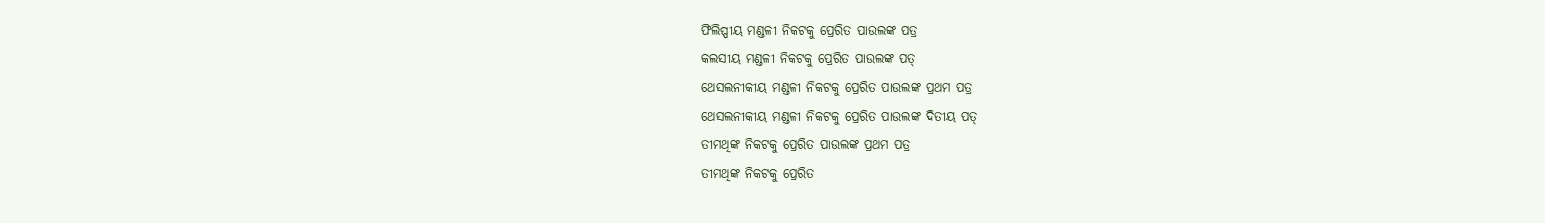ଫିଲିପ୍ପୀୟ ମଣ୍ଡଳୀ ନିକଟକୁ ପ୍ରେରିତ ପାଉଲଙ୍କ ପତ୍ର
କଲସୀୟ ମଣ୍ଡଳୀ ନିକଟକୁ ପ୍ରେରିତ ପାଉଲଙ୍କ ପତ୍
ଥେସଲନୀକୀୟ ମଣ୍ଡଳୀ ନିକଟକୁ ପ୍ରେରିତ ପାଉଲଙ୍କ ପ୍ରଥମ ପତ୍ର
ଥେସଲନୀକୀୟ ମଣ୍ଡଳୀ ନିକଟକୁ ପ୍ରେରିତ ପାଉଲଙ୍କ ଦିତୀୟ ପତ୍
ତୀମଥିଙ୍କ ନିକଟକୁ ପ୍ରେରିତ ପାଉଲଙ୍କ ପ୍ରଥମ ପତ୍ର
ତୀମଥିଙ୍କ ନିକଟକୁ ପ୍ରେରିତ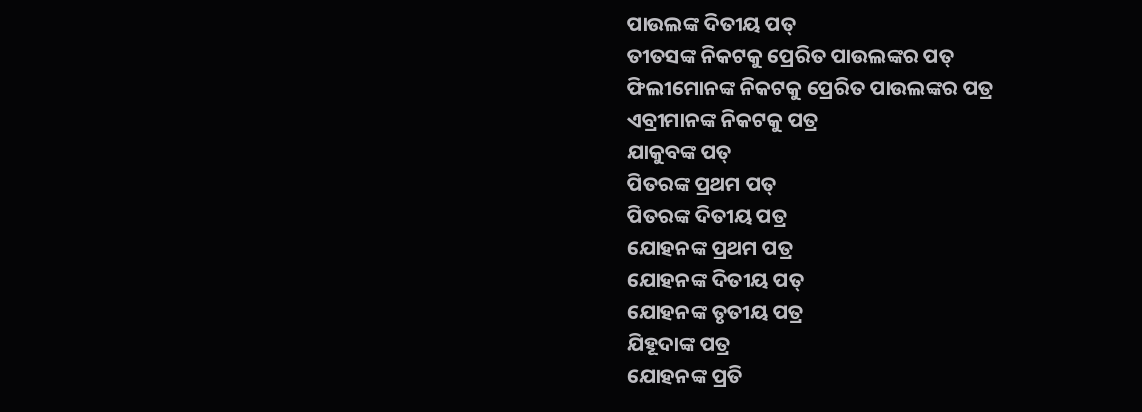ପାଉଲଙ୍କ ଦିତୀୟ ପତ୍
ତୀତସଙ୍କ ନିକଟକୁ ପ୍ରେରିତ ପାଉଲଙ୍କର ପତ୍
ଫିଲୀମୋନଙ୍କ ନିକଟକୁ ପ୍ରେରିତ ପାଉଲଙ୍କର ପତ୍ର
ଏବ୍ରୀମାନଙ୍କ ନିକଟକୁ ପତ୍ର
ଯାକୁବଙ୍କ ପତ୍
ପିତରଙ୍କ ପ୍ରଥମ ପତ୍
ପିତରଙ୍କ ଦିତୀୟ ପତ୍ର
ଯୋହନଙ୍କ ପ୍ରଥମ ପତ୍ର
ଯୋହନଙ୍କ ଦିତୀୟ ପତ୍
ଯୋହନଙ୍କ ତୃତୀୟ ପତ୍ର
ଯିହୂଦାଙ୍କ ପତ୍ର
ଯୋହନଙ୍କ ପ୍ରତି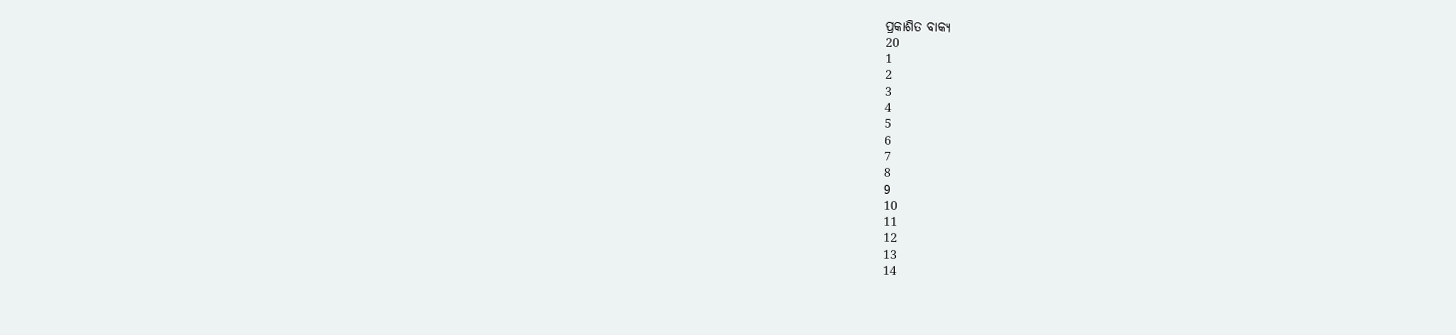ପ୍ରକାଶିତ ବାକ୍ୟ
20
1
2
3
4
5
6
7
8
9
10
11
12
13
14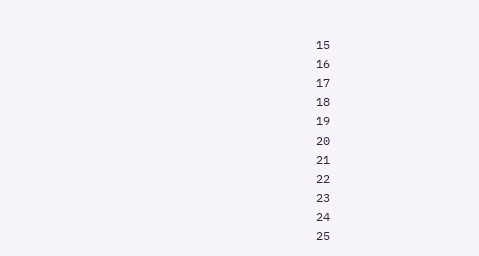15
16
17
18
19
20
21
22
23
24
25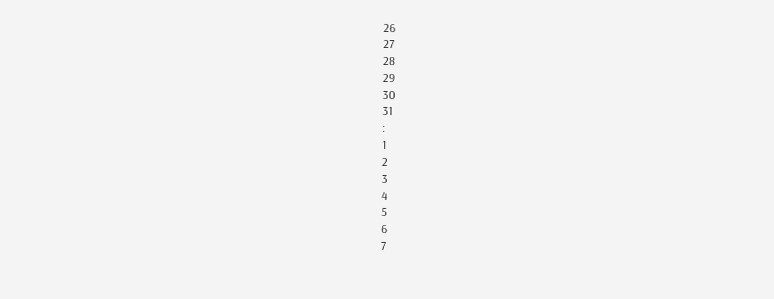26
27
28
29
30
31
:
1
2
3
4
5
6
7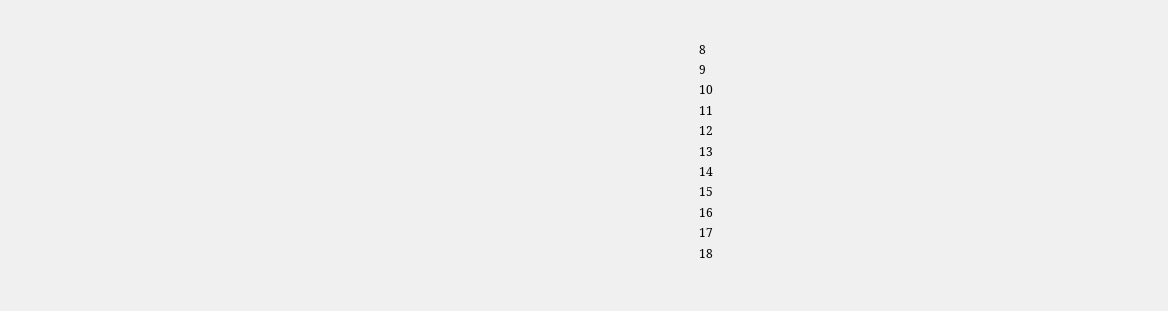8
9
10
11
12
13
14
15
16
17
18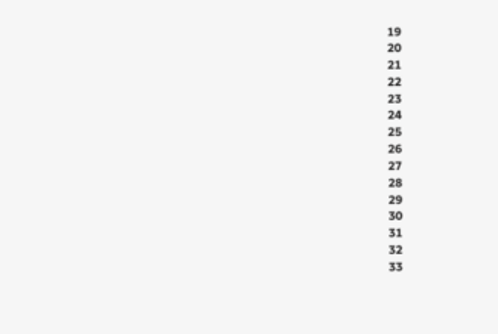19
20
21
22
23
24
25
26
27
28
29
30
31
32
33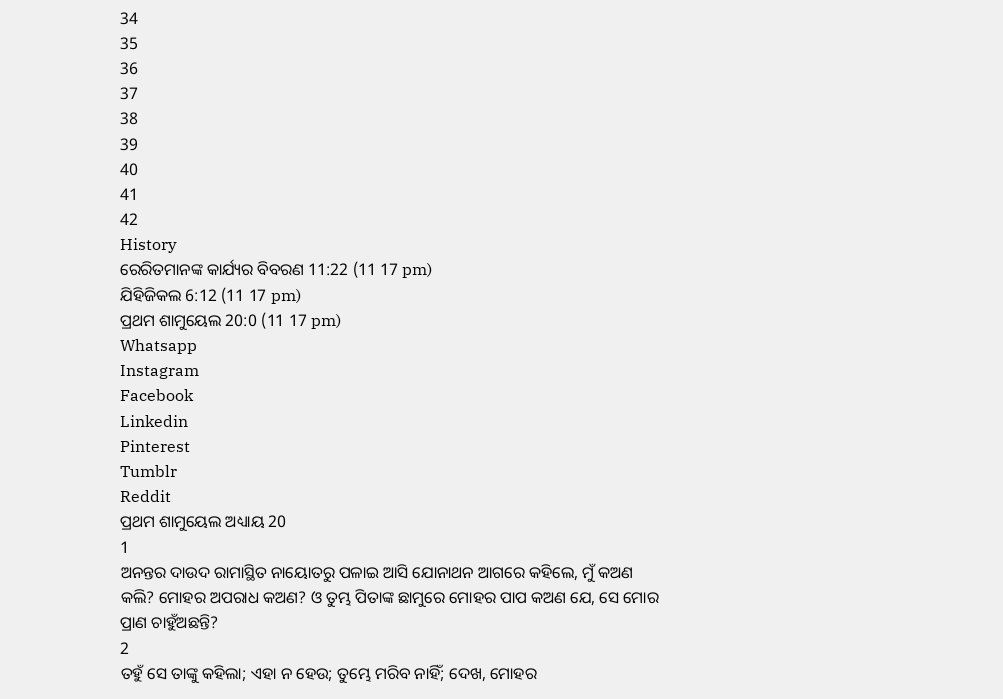34
35
36
37
38
39
40
41
42
History
ରେରିତମାନଙ୍କ କାର୍ଯ୍ୟର ବିବରଣ 11:22 (11 17 pm)
ଯିହିଜିକଲ 6:12 (11 17 pm)
ପ୍ରଥମ ଶାମୁୟେଲ 20:0 (11 17 pm)
Whatsapp
Instagram
Facebook
Linkedin
Pinterest
Tumblr
Reddit
ପ୍ରଥମ ଶାମୁୟେଲ ଅଧ୍ୟାୟ 20
1
ଅନନ୍ତର ଦାଉଦ ରାମାସ୍ଥିତ ନାୟୋତରୁ ପଳାଇ ଆସି ଯୋନାଥନ ଆଗରେ କହିଲେ, ମୁଁ କଅଣ କଲି? ମୋହର ଅପରାଧ କଅଣ? ଓ ତୁମ୍ଭ ପିତାଙ୍କ ଛାମୁରେ ମୋହର ପାପ କଅଣ ଯେ, ସେ ମୋର ପ୍ରାଣ ଚାହୁଁଅଛନ୍ତି?
2
ତହୁଁ ସେ ତାଙ୍କୁ କହିଲା; ଏହା ନ ହେଉ; ତୁମ୍ଭେ ମରିବ ନାହିଁ; ଦେଖ, ମୋହର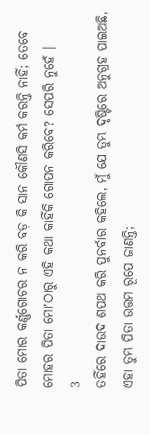ପିତା ମୋର କର୍ଣ୍ଣଗୋଚର ନ କରି ବଡ଼ କି ସାନ କୌଣସି କର୍ମ କରନ୍ତି ନାହିଁ; ତେବେ ମୋହର ପିତା ମୋʼଠାରୁ ଏହି କଥା କାହିଁକି ଗୋପନ କରିବେ? ସେପରି ନୁହେଁ ।
3
ତହିଁରେ ଦାଉଦ ଶପଥ କରି ପୁନର୍ବାର କହିଲେ, ମୁଁ ଯେ ତୁମ୍ଭ ଦୃଷ୍ଟିରେ ଅନୁଗ୍ରହ ପାଇଅଛି, ଏହା ତୁମ୍ଭ ପିତା ଉତ୍ତମ ରୂପେ ଜାଣନ୍ତି;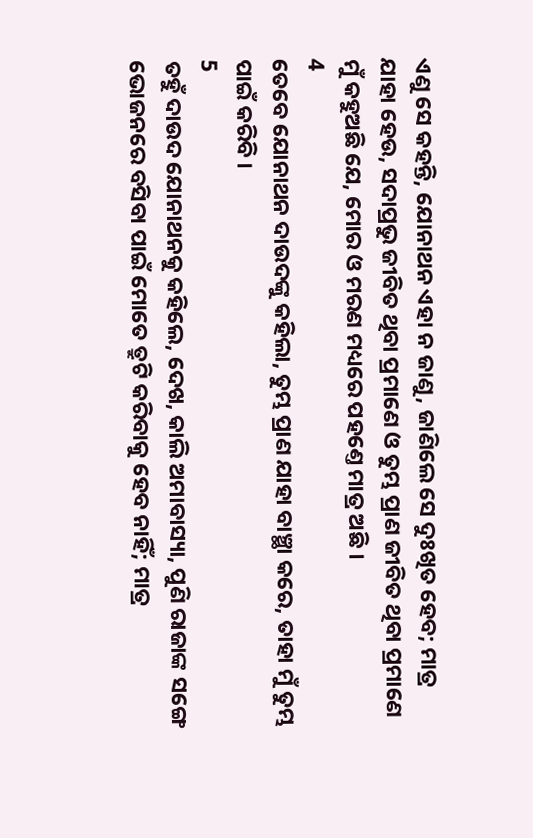ଏଣୁ ସେ କହନ୍ତି, ଯୋନାଥନ ଏହା ନ ଜାଣୁ, ଜାଣିଲେ ସେ ଦୁଃଖିତ ହେବ; ମାତ୍ର ଯାହା ହେଉ, ସଦାପ୍ରଭୁ ଜୀବିତ ଥିବା ପ୍ରମାଣେ ଓ ତୁମ୍ଭ ପ୍ରାଣ ଜୀବିତ ଥିବା ପ୍ରମାଣେ ମୁଁ କହୁଅଛି ଯେ, ମୋର ଓ ମରଣ ମଧ୍ୟରେ ପହଣ୍ତେ ମାତ୍ର ଅଛି ।
4
ତେବେ ଯୋନାଥନ ଦାଉଦଙ୍କୁ କହିଲା, ତୁମ୍ଭ ପ୍ରାଣ ଯାହା ବାଞ୍ଛା କରେ, ତାହା ମୁଁ ତୁମ୍ଭ ପାଇଁ କରିବି ।
5
ତହୁଁ ଦାଉଦ ଯୋନାଥନକୁ କହିଲେ, ଦେଖ, କାଲି ଅମାବାସ୍ୟା, ପୁଣି ରାଜାଙ୍କ ସଙ୍ଗେ ଭୋଜନରେ ବସିବା ପାଇଁ ମୋତେ ତ୍ରୁଟି କରିବାକୁ ହେବ ନାହିଁ; ମାତ୍ର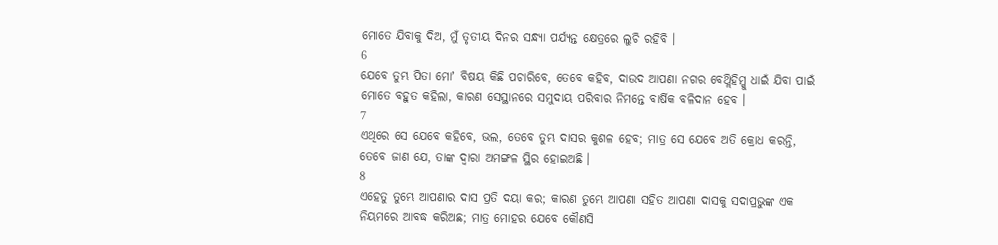ମୋତେ ଯିବାକୁ ଦିଅ, ମୁଁ ତୃତୀୟ ଦିନର ସନ୍ଧ୍ୟା ପର୍ଯ୍ୟନ୍ତ କ୍ଷେତ୍ରରେ ଲୁଚି ରହିବି ।
6
ଯେବେ ତୁମ୍ଭ ପିତା ମୋʼ ବିଷୟ କିଛି ପଚାରିବେ, ତେବେ କହିବ, ଦାଉଦ ଆପଣା ନଗର ବେଥ୍ଲିହିମ୍କୁ ଧାଇଁ ଯିବା ପାଇଁ ମୋତେ ବହୁତ କହିଲା, କାରଣ ସେସ୍ଥାନରେ ସମୁଦାୟ ପରିବାର ନିମନ୍ତେ ବାର୍ଷିକ ବଳିଦାନ ହେବ ।
7
ଏଥିରେ ସେ ଯେବେ କହିବେ, ଭଲ, ତେବେ ତୁମ୍ଭ ଦାସର କୁଶଳ ହେବ; ମାତ୍ର ସେ ଯେବେ ଅତି କ୍ରୋଧ କରନ୍ତି, ତେବେ ଜାଣ ଯେ, ତାଙ୍କ ଦ୍ଵାରା ଅମଙ୍ଗଳ ସ୍ଥିର ହୋଇଅଛି ।
8
ଏହେତୁ ତୁମ୍ଭେ ଆପଣାର ଦାସ ପ୍ରତି ଦୟା କର; କାରଣ ତୁମ୍ଭେ ଆପଣା ସହିତ ଆପଣା ଦାସକୁ ସଦାପ୍ରଭୁଙ୍କ ଏକ ନିୟମରେ ଆବଦ୍ଧ କରିଅଛ; ମାତ୍ର ମୋହର ଯେବେ କୌଣସି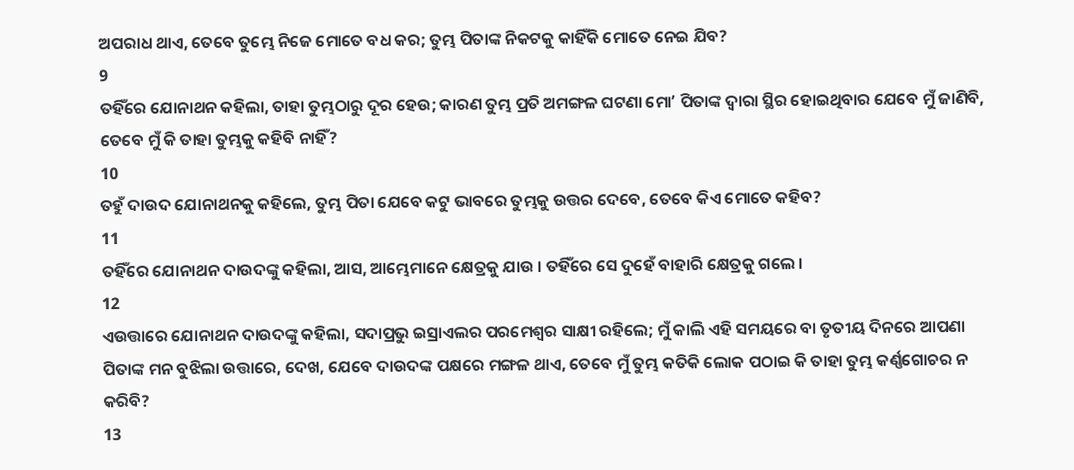ଅପରାଧ ଥାଏ, ତେବେ ତୁମ୍ଭେ ନିଜେ ମୋତେ ବଧ କର; ତୁମ୍ଭ ପିତାଙ୍କ ନିକଟକୁ କାହିଁକି ମୋତେ ନେଇ ଯିବ?
9
ତହିଁରେ ଯୋନାଥନ କହିଲା, ତାହା ତୁମ୍ଭଠାରୁ ଦୂର ହେଉ; କାରଣ ତୁମ୍ଭ ପ୍ରତି ଅମଙ୍ଗଳ ଘଟଣା ମୋʼ ପିତାଙ୍କ ଦ୍ଵାରା ସ୍ଥିର ହୋଇଥିବାର ଯେବେ ମୁଁ ଜାଣିବି, ତେବେ ମୁଁ କି ତାହା ତୁମ୍ଭକୁ କହିବି ନାହିଁ?
10
ତହୁଁ ଦାଉଦ ଯୋନାଥନକୁ କହିଲେ, ତୁମ୍ଭ ପିତା ଯେବେ କଟୁ ଭାବରେ ତୁମ୍ଭକୁ ଉତ୍ତର ଦେବେ, ତେବେ କିଏ ମୋତେ କହିବ?
11
ତହିଁରେ ଯୋନାଥନ ଦାଉଦଙ୍କୁ କହିଲା, ଆସ, ଆମ୍ଭେମାନେ କ୍ଷେତ୍ରକୁ ଯାଉ । ତହିଁରେ ସେ ଦୁହେଁ ବାହାରି କ୍ଷେତ୍ରକୁ ଗଲେ ।
12
ଏଉତ୍ତାରେ ଯୋନାଥନ ଦାଉଦଙ୍କୁ କହିଲା, ସଦାପ୍ରଭୁ ଇସ୍ରାଏଲର ପରମେଶ୍ଵର ସାକ୍ଷୀ ରହିଲେ; ମୁଁ କାଲି ଏହି ସମୟରେ ବା ତୃତୀୟ ଦିନରେ ଆପଣା ପିତାଙ୍କ ମନ ବୁଝିଲା ଉତ୍ତାରେ, ଦେଖ, ଯେବେ ଦାଉଦଙ୍କ ପକ୍ଷରେ ମଙ୍ଗଳ ଥାଏ, ତେବେ ମୁଁ ତୁମ୍ଭ କତିକି ଲୋକ ପଠାଇ କି ତାହା ତୁମ୍ଭ କର୍ଣ୍ଣଗୋଚର ନ କରିବି?
13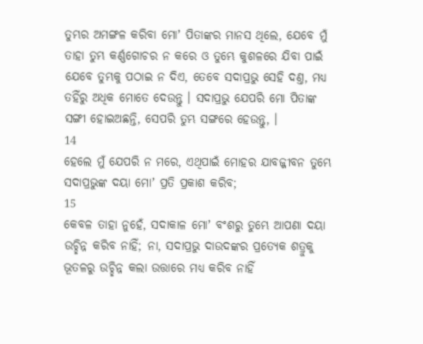ତୁମ୍ଭର ଅମଙ୍ଗଳ କରିବା ମୋʼ ପିତାଙ୍କର ମାନସ ଥିଲେ, ଯେବେ ମୁଁ ତାହା ତୁମ୍ଭ କର୍ଣ୍ଣଗୋଚର ନ କରେ ଓ ତୁମ୍ଭେ କୁଶଳରେ ଯିବା ପାଇଁ ଯେବେ ତୁମ୍ଭକୁ ପଠାଇ ନ ଦିଏ, ତେବେ ସଦାପ୍ରଭୁ ସେହି ଦଣ୍ତ, ମଧ୍ୟ ତହିଁରୁ ଅଧିକ ମୋତେ ଦେଉନ୍ତୁ । ସଦାପ୍ରଭୁ ଯେପରି ମୋ ପିତାଙ୍କ ସଙ୍ଗୀ ହୋଇଅଛନ୍ତି, ସେପରି ତୁମ୍ଭ ସଙ୍ଗରେ ହେଉନ୍ତୁ, ।
14
ହେଲେ ମୁଁ ଯେପରି ନ ମରେ, ଏଥିପାଇଁ ମୋହର ଯାବଜ୍ଜୀବନ ତୁମ୍ଭେ ସଦାପ୍ରଭୁଙ୍କ ଦୟା ମୋʼ ପ୍ରତି ପ୍ରକାଶ କରିବ;
15
କେବଳ ତାହା ନୁହେଁ, ସଦାକାଳ ମୋʼ ବଂଶରୁ ତୁମ୍ଭେ ଆପଣା ଦୟା ଉଚ୍ଛିନ୍ନ କରିବ ନାହିଁ; ନା, ସଦାପ୍ରଭୁ ଦାଉଦଙ୍କର ପ୍ରତ୍ୟେକ ଶତ୍ରୁକୁ ଭୂତଳରୁ ଉଚ୍ଛିନ୍ନ କଲା ଉତ୍ତାରେ ମଧ୍ୟ କରିବ ନାହିଁ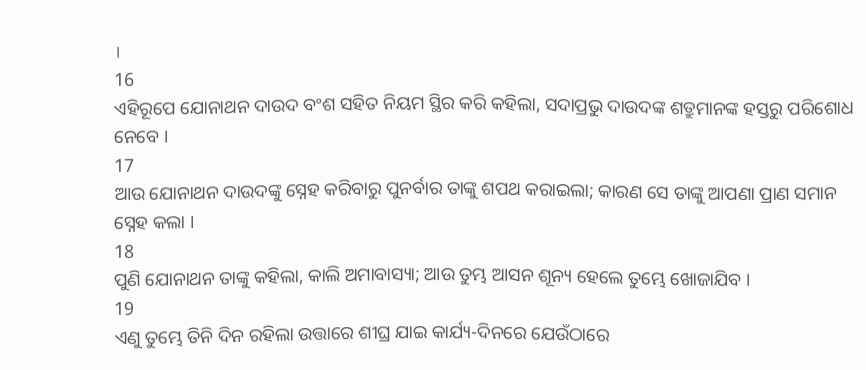।
16
ଏହିରୂପେ ଯୋନାଥନ ଦାଉଦ ବଂଶ ସହିତ ନିୟମ ସ୍ଥିର କରି କହିଲା, ସଦାପ୍ରଭୁ ଦାଉଦଙ୍କ ଶତ୍ରୁମାନଙ୍କ ହସ୍ତରୁ ପରିଶୋଧ ନେବେ ।
17
ଆଉ ଯୋନାଥନ ଦାଉଦଙ୍କୁ ସ୍ନେହ କରିବାରୁ ପୁନର୍ବାର ତାଙ୍କୁ ଶପଥ କରାଇଲା; କାରଣ ସେ ତାଙ୍କୁ ଆପଣା ପ୍ରାଣ ସମାନ ସ୍ନେହ କଲା ।
18
ପୁଣି ଯୋନାଥନ ତାଙ୍କୁ କହିଲା, କାଲି ଅମାବାସ୍ୟା; ଆଉ ତୁମ୍ଭ ଆସନ ଶୂନ୍ୟ ହେଲେ ତୁମ୍ଭେ ଖୋଜାଯିବ ।
19
ଏଣୁ ତୁମ୍ଭେ ତିନି ଦିନ ରହିଲା ଉତ୍ତାରେ ଶୀଘ୍ର ଯାଇ କାର୍ଯ୍ୟ-ଦିନରେ ଯେଉଁଠାରେ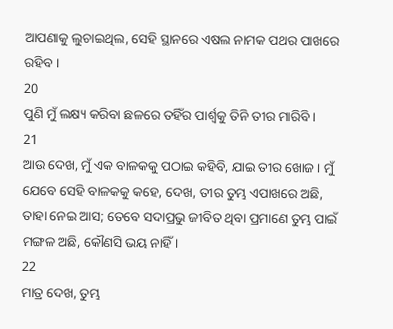ଆପଣାକୁ ଲୁଚାଇଥିଲ, ସେହି ସ୍ଥାନରେ ଏଷଲ ନାମକ ପଥର ପାଖରେ ରହିବ ।
20
ପୁଣି ମୁଁ ଲକ୍ଷ୍ୟ କରିବା ଛଳରେ ତହିଁର ପାର୍ଶ୍ଵକୁ ତିନି ତୀର ମାରିବି ।
21
ଆଉ ଦେଖ, ମୁଁ ଏକ ବାଳକକୁ ପଠାଇ କହିବି, ଯାଇ ତୀର ଖୋଜ । ମୁଁ ଯେବେ ସେହି ବାଳକକୁ କହେ, ଦେଖ, ତୀର ତୁମ୍ଭ ଏପାଖରେ ଅଛି, ତାହା ନେଇ ଆସ; ତେବେ ସଦାପ୍ରଭୁ ଜୀବିତ ଥିବା ପ୍ରମାଣେ ତୁମ୍ଭ ପାଇଁ ମଙ୍ଗଳ ଅଛି, କୌଣସି ଭୟ ନାହିଁ ।
22
ମାତ୍ର ଦେଖ, ତୁମ୍ଭ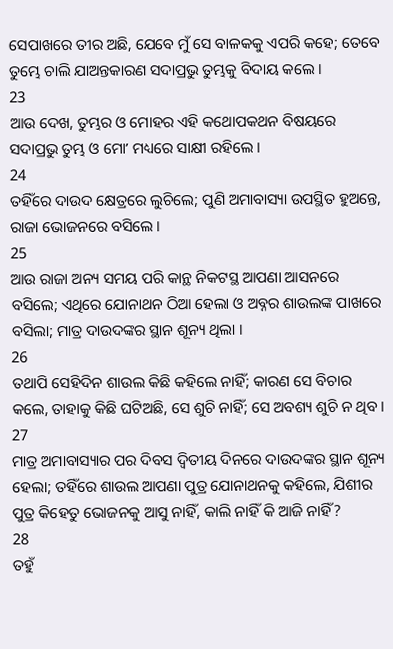ସେପାଖରେ ତୀର ଅଛି, ଯେବେ ମୁଁ ସେ ବାଳକକୁ ଏପରି କହେ; ତେବେ ତୁମ୍ଭେ ଚାଲି ଯାଅନ୍ତକାରଣ ସଦାପ୍ରଭୁ ତୁମ୍ଭକୁ ବିଦାୟ କଲେ ।
23
ଆଉ ଦେଖ, ତୁମ୍ଭର ଓ ମୋହର ଏହି କଥୋପକଥନ ବିଷୟରେ ସଦାପ୍ରଭୁ ତୁମ୍ଭ ଓ ମୋʼ ମଧ୍ୟରେ ସାକ୍ଷୀ ରହିଲେ ।
24
ତହିଁରେ ଦାଉଦ କ୍ଷେତ୍ରରେ ଲୁଚିଲେ; ପୁଣି ଅମାବାସ୍ୟା ଉପସ୍ଥିତ ହୁଅନ୍ତେ, ରାଜା ଭୋଜନରେ ବସିଲେ ।
25
ଆଉ ରାଜା ଅନ୍ୟ ସମୟ ପରି କାନ୍ଥ ନିକଟସ୍ଥ ଆପଣା ଆସନରେ ବସିଲେ; ଏଥିରେ ଯୋନାଥନ ଠିଆ ହେଲା ଓ ଅବ୍ନର ଶାଉଲଙ୍କ ପାଖରେ ବସିଲା; ମାତ୍ର ଦାଉଦଙ୍କର ସ୍ଥାନ ଶୂନ୍ୟ ଥିଲା ।
26
ତଥାପି ସେହିଦିନ ଶାଉଲ କିଛି କହିଲେ ନାହିଁ; କାରଣ ସେ ବିଚାର କଲେ, ତାହାକୁ କିଛି ଘଟିଅଛି, ସେ ଶୁଚି ନାହିଁ; ସେ ଅବଶ୍ୟ ଶୁଚି ନ ଥିବ ।
27
ମାତ୍ର ଅମାବାସ୍ୟାର ପର ଦିବସ ଦ୍ଵିତୀୟ ଦିନରେ ଦାଉଦଙ୍କର ସ୍ଥାନ ଶୂନ୍ୟ ହେଲା; ତହିଁରେ ଶାଉଲ ଆପଣା ପୁତ୍ର ଯୋନାଥନକୁ କହିଲେ, ଯିଶୀର ପୁତ୍ର କିହେତୁ ଭୋଜନକୁ ଆସୁ ନାହିଁ, କାଲି ନାହିଁ କି ଆଜି ନାହିଁ?
28
ତହୁଁ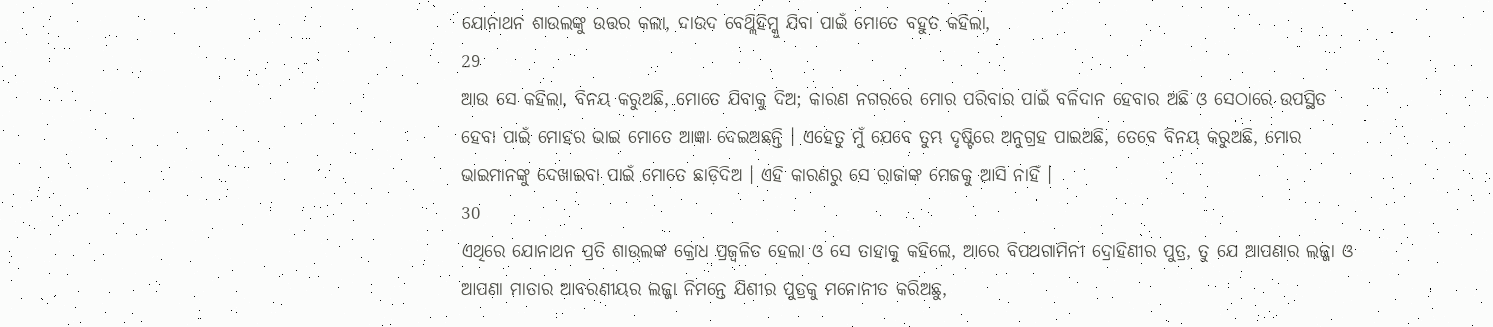ଯୋନାଥନ ଶାଉଲଙ୍କୁ ଉତ୍ତର କଲା, ଦାଉଦ ବେଥ୍ଲିହିମ୍କୁ ଯିବା ପାଇଁ ମୋତେ ବହୁତ କହିଲା,
29
ଆଉ ସେ କହିଲା, ବିନୟ କରୁଅଛି, ମୋତେ ଯିବାକୁ ଦିଅ; କାରଣ ନଗରରେ ମୋର ପରିବାର ପାଇଁ ବଳିଦାନ ହେବାର ଅଛି ଓ ସେଠାରେ ଉପସ୍ଥିତ ହେବା ପାଇଁ ମୋହର ଭାଇ ମୋତେ ଆଜ୍ଞା ଦେଇଅଛନ୍ତି । ଏହେତୁ ମୁଁ ଯେବେ ତୁମ୍ଭ ଦୃଷ୍ଟିରେ ଅନୁଗ୍ରହ ପାଇଅଛି, ତେବେ ବିନୟ କରୁଅଛି, ମୋର ଭାଇମାନଙ୍କୁ ଦେଖାଇବା ପାଇଁ ମୋତେ ଛାଡ଼ିଦିଅ । ଏହି କାରଣରୁ ସେ ରାଜାଙ୍କ ମେଜକୁ ଆସି ନାହିଁ ।
30
ଏଥିରେ ଯୋନାଥନ ପ୍ରତି ଶାଉଲଙ୍କ କ୍ରୋଧ ପ୍ରଜ୍ଵଳିତ ହେଲା ଓ ସେ ତାହାକୁ କହିଲେ, ଆରେ ବିପଥଗାମିନୀ ଦ୍ରୋହିଣୀର ପୁତ୍ର, ତୁ ଯେ ଆପଣାର ଲଜ୍ଜା ଓ ଆପଣା ମାତାର ଆବରଣୀୟର ଲଜ୍ଜା ନିମନ୍ତେ ଯିଶୀର ପୁତ୍ରକୁ ମନୋନୀତ କରିଅଛୁ,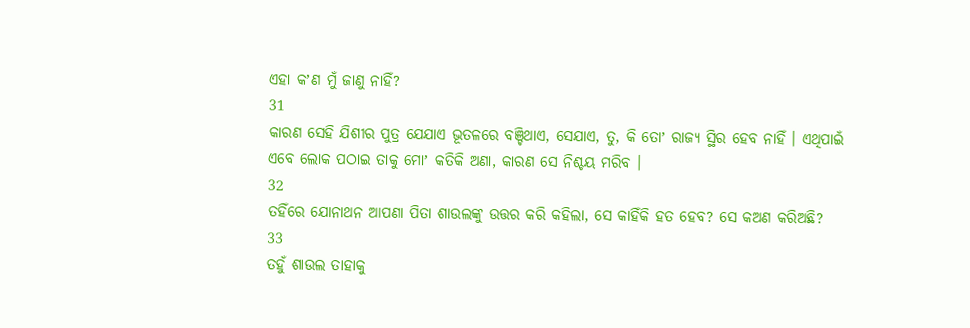ଏହା କʼଣ ମୁଁ ଜାଣୁ ନାହିଁ?
31
କାରଣ ସେହି ଯିଶୀର ପୁତ୍ର ଯେଯାଏ ଭୂତଳରେ ବଞ୍ଚିଥାଏ, ସେଯାଏ, ତୁ, କି ତୋʼ ରାଜ୍ୟ ସ୍ଥିର ହେବ ନାହିଁ । ଏଥିପାଇଁ ଏବେ ଲୋକ ପଠାଇ ତାକୁ ମୋʼ କତିକି ଅଣା, କାରଣ ସେ ନିଶ୍ଚୟ ମରିବ ।
32
ତହିଁରେ ଯୋନାଥନ ଆପଣା ପିତା ଶାଉଲଙ୍କୁ ଉତ୍ତର କରି କହିଲା, ସେ କାହିଁକି ହତ ହେବ? ସେ କଅଣ କରିଅଛି?
33
ତହୁଁ ଶାଉଲ ତାହାକୁ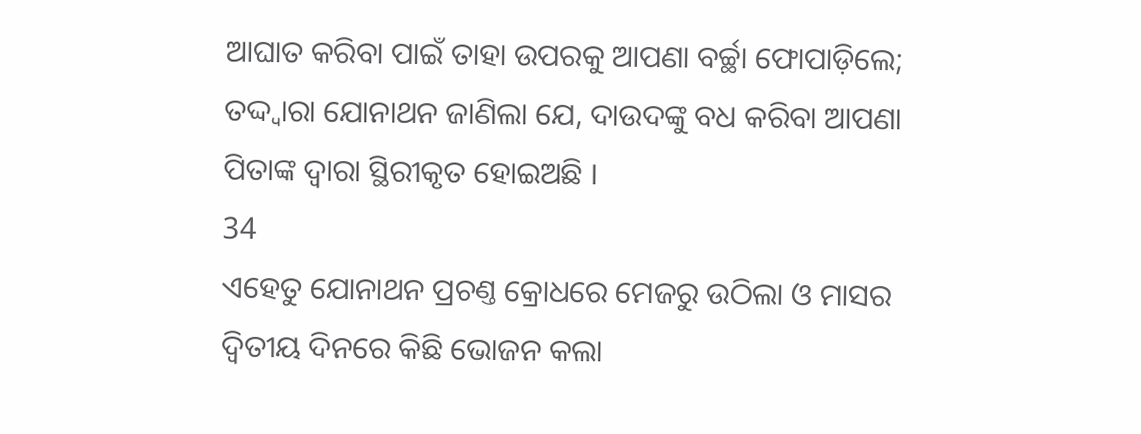ଆଘାତ କରିବା ପାଇଁ ତାହା ଉପରକୁ ଆପଣା ବର୍ଚ୍ଛା ଫୋପାଡ଼ିଲେ; ତଦ୍ଦ୍ଵାରା ଯୋନାଥନ ଜାଣିଲା ଯେ, ଦାଉଦଙ୍କୁ ବଧ କରିବା ଆପଣା ପିତାଙ୍କ ଦ୍ଵାରା ସ୍ଥିରୀକୃତ ହୋଇଅଛି ।
34
ଏହେତୁ ଯୋନାଥନ ପ୍ରଚଣ୍ତ କ୍ରୋଧରେ ମେଜରୁ ଉଠିଲା ଓ ମାସର ଦ୍ଵିତୀୟ ଦିନରେ କିଛି ଭୋଜନ କଲା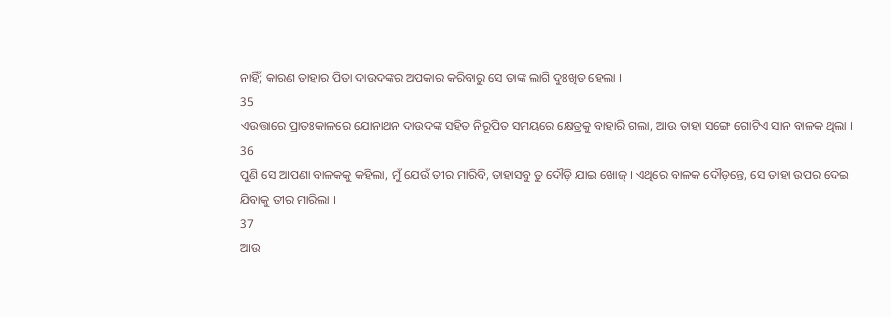ନାହିଁ; କାରଣ ତାହାର ପିତା ଦାଉଦଙ୍କର ଅପକାର କରିବାରୁ ସେ ତାଙ୍କ ଲାଗି ଦୁଃଖିତ ହେଲା ।
35
ଏଉତ୍ତାରେ ପ୍ରାତଃକାଳରେ ଯୋନାଥନ ଦାଉଦଙ୍କ ସହିତ ନିରୂପିତ ସମୟରେ କ୍ଷେତ୍ରକୁ ବାହାରି ଗଲା, ଆଉ ତାହା ସଙ୍ଗେ ଗୋଟିଏ ସାନ ବାଳକ ଥିଲା ।
36
ପୁଣି ସେ ଆପଣା ବାଳକକୁ କହିଲା, ମୁଁ ଯେଉଁ ତୀର ମାରିବି, ତାହାସବୁ ତୁ ଦୌଡ଼ି ଯାଇ ଖୋଜ୍ । ଏଥିରେ ବାଳକ ଦୌଡ଼ନ୍ତେ, ସେ ତାହା ଉପର ଦେଇ ଯିବାକୁ ତୀର ମାରିଲା ।
37
ଆଉ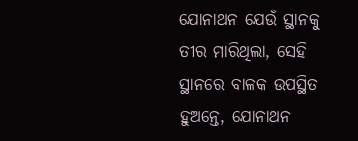ଯୋନାଥନ ଯେଉଁ ସ୍ଥାନକୁ ତୀର ମାରିଥିଲା, ସେହି ସ୍ଥାନରେ ବାଳକ ଉପସ୍ଥିତ ହୁଅନ୍ତେ, ଯୋନାଥନ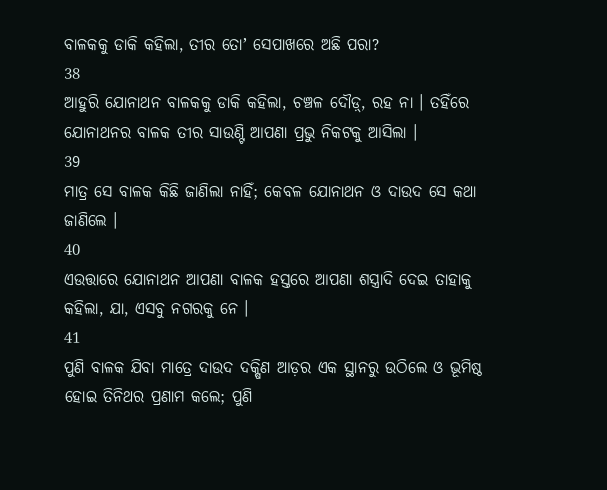ବାଳକକୁ ଡାକି କହିଲା, ତୀର ତୋʼ ସେପାଖରେ ଅଛି ପରା?
38
ଆହୁରି ଯୋନାଥନ ବାଳକକୁ ଡାକି କହିଲା, ଚଞ୍ଚଳ ଦୌଡ଼୍, ରହ ନା । ତହିଁରେ ଯୋନାଥନର ବାଳକ ତୀର ସାଉଣ୍ଟି ଆପଣା ପ୍ରଭୁ ନିକଟକୁ ଆସିଲା ।
39
ମାତ୍ର ସେ ବାଳକ କିଛି ଜାଣିଲା ନାହିଁ; କେବଳ ଯୋନାଥନ ଓ ଦାଉଦ ସେ କଥା ଜାଣିଲେ ।
40
ଏଉତ୍ତାରେ ଯୋନାଥନ ଆପଣା ବାଳକ ହସ୍ତରେ ଆପଣା ଶସ୍ତ୍ରାଦି ଦେଇ ତାହାକୁ କହିଲା, ଯା, ଏସବୁ ନଗରକୁ ନେ ।
41
ପୁଣି ବାଳକ ଯିବା ମାତ୍ରେ ଦାଉଦ ଦକ୍ଷିଣ ଆଡ଼ର ଏକ ସ୍ଥାନରୁ ଉଠିଲେ ଓ ଭୂମିଷ୍ଠ ହୋଇ ତିନିଥର ପ୍ରଣାମ କଲେ; ପୁଣି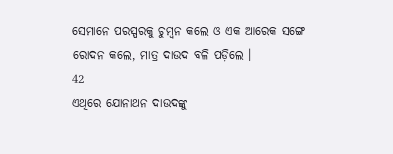ସେମାନେ ପରସ୍ପରକୁ ଚୁମ୍ଵନ କଲେ ଓ ଏକ ଆରେକ ସଙ୍ଗେ ରୋଦନ କଲେ, ମାତ୍ର ଦାଉଦ ବଳି ପଡ଼ିଲେ ।
42
ଏଥିରେ ଯୋନାଥନ ଦାଉଦଙ୍କୁ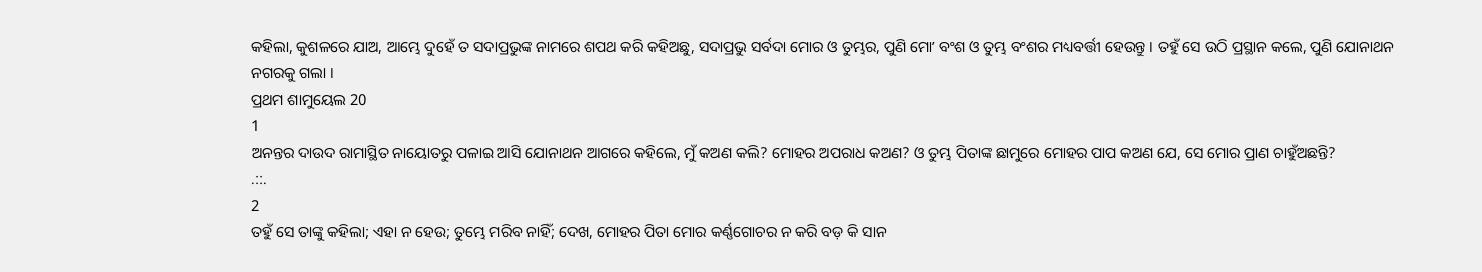କହିଲା, କୁଶଳରେ ଯାଅ, ଆମ୍ଭେ ଦୁହେଁ ତ ସଦାପ୍ରଭୁଙ୍କ ନାମରେ ଶପଥ କରି କହିଅଛୁ, ସଦାପ୍ରଭୁ ସର୍ବଦା ମୋର ଓ ତୁମ୍ଭର, ପୁଣି ମୋʼ ବଂଶ ଓ ତୁମ୍ଭ ବଂଶର ମଧ୍ୟବର୍ତ୍ତୀ ହେଉନ୍ତୁ । ତହୁଁ ସେ ଉଠି ପ୍ରସ୍ଥାନ କଲେ, ପୁଣି ଯୋନାଥନ ନଗରକୁ ଗଲା ।
ପ୍ରଥମ ଶାମୁୟେଲ 20
1
ଅନନ୍ତର ଦାଉଦ ରାମାସ୍ଥିତ ନାୟୋତରୁ ପଳାଇ ଆସି ଯୋନାଥନ ଆଗରେ କହିଲେ, ମୁଁ କଅଣ କଲି? ମୋହର ଅପରାଧ କଅଣ? ଓ ତୁମ୍ଭ ପିତାଙ୍କ ଛାମୁରେ ମୋହର ପାପ କଅଣ ଯେ, ସେ ମୋର ପ୍ରାଣ ଚାହୁଁଅଛନ୍ତି?
.::.
2
ତହୁଁ ସେ ତାଙ୍କୁ କହିଲା; ଏହା ନ ହେଉ; ତୁମ୍ଭେ ମରିବ ନାହିଁ; ଦେଖ, ମୋହର ପିତା ମୋର କର୍ଣ୍ଣଗୋଚର ନ କରି ବଡ଼ କି ସାନ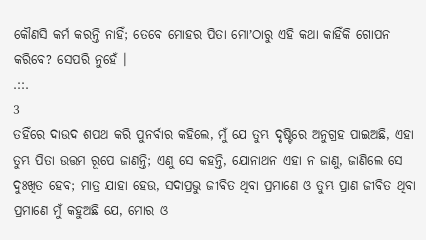କୌଣସି କର୍ମ କରନ୍ତି ନାହିଁ; ତେବେ ମୋହର ପିତା ମୋʼଠାରୁ ଏହି କଥା କାହିଁକି ଗୋପନ କରିବେ? ସେପରି ନୁହେଁ ।
.::.
3
ତହିଁରେ ଦାଉଦ ଶପଥ କରି ପୁନର୍ବାର କହିଲେ, ମୁଁ ଯେ ତୁମ୍ଭ ଦୃଷ୍ଟିରେ ଅନୁଗ୍ରହ ପାଇଅଛି, ଏହା ତୁମ୍ଭ ପିତା ଉତ୍ତମ ରୂପେ ଜାଣନ୍ତି; ଏଣୁ ସେ କହନ୍ତି, ଯୋନାଥନ ଏହା ନ ଜାଣୁ, ଜାଣିଲେ ସେ ଦୁଃଖିତ ହେବ; ମାତ୍ର ଯାହା ହେଉ, ସଦାପ୍ରଭୁ ଜୀବିତ ଥିବା ପ୍ରମାଣେ ଓ ତୁମ୍ଭ ପ୍ରାଣ ଜୀବିତ ଥିବା ପ୍ରମାଣେ ମୁଁ କହୁଅଛି ଯେ, ମୋର ଓ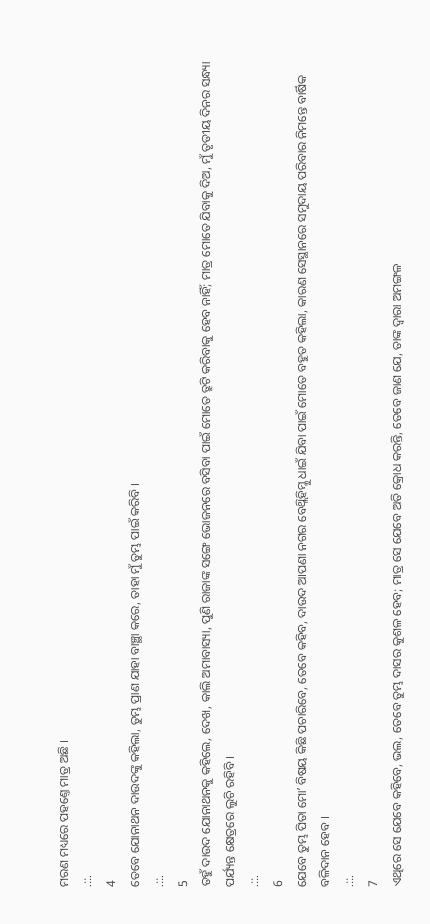ମରଣ ମଧ୍ୟରେ ପହଣ୍ତେ ମାତ୍ର ଅଛି ।
.::.
4
ତେବେ ଯୋନାଥନ ଦାଉଦଙ୍କୁ କହିଲା, ତୁମ୍ଭ ପ୍ରାଣ ଯାହା ବାଞ୍ଛା କରେ, ତାହା ମୁଁ ତୁମ୍ଭ ପାଇଁ କରିବି ।
.::.
5
ତହୁଁ ଦାଉଦ ଯୋନାଥନକୁ କହିଲେ, ଦେଖ, କାଲି ଅମାବାସ୍ୟା, ପୁଣି ରାଜାଙ୍କ ସଙ୍ଗେ ଭୋଜନରେ ବସିବା ପାଇଁ ମୋତେ ତ୍ରୁଟି କରିବାକୁ ହେବ ନାହିଁ; ମାତ୍ର ମୋତେ ଯିବାକୁ ଦିଅ, ମୁଁ ତୃତୀୟ ଦିନର ସନ୍ଧ୍ୟା ପର୍ଯ୍ୟନ୍ତ କ୍ଷେତ୍ରରେ ଲୁଚି ରହିବି ।
.::.
6
ଯେବେ ତୁମ୍ଭ ପିତା ମୋʼ ବିଷୟ କିଛି ପଚାରିବେ, ତେବେ କହିବ, ଦାଉଦ ଆପଣା ନଗର ବେଥ୍ଲିହିମ୍କୁ ଧାଇଁ ଯିବା ପାଇଁ ମୋତେ ବହୁତ କହିଲା, କାରଣ ସେସ୍ଥାନରେ ସମୁଦାୟ ପରିବାର ନିମନ୍ତେ ବାର୍ଷିକ ବଳିଦାନ ହେବ ।
.::.
7
ଏଥିରେ ସେ ଯେବେ କହିବେ, ଭଲ, ତେବେ ତୁମ୍ଭ ଦାସର କୁଶଳ ହେବ; ମାତ୍ର ସେ ଯେବେ ଅତି କ୍ରୋଧ କରନ୍ତି, ତେବେ ଜାଣ ଯେ, ତାଙ୍କ ଦ୍ଵାରା ଅମଙ୍ଗଳ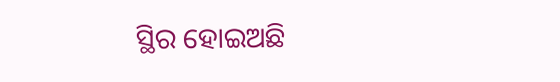ସ୍ଥିର ହୋଇଅଛି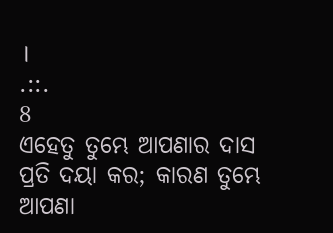।
.::.
8
ଏହେତୁ ତୁମ୍ଭେ ଆପଣାର ଦାସ ପ୍ରତି ଦୟା କର; କାରଣ ତୁମ୍ଭେ ଆପଣା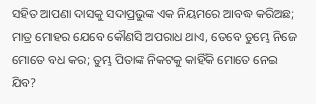ସହିତ ଆପଣା ଦାସକୁ ସଦାପ୍ରଭୁଙ୍କ ଏକ ନିୟମରେ ଆବଦ୍ଧ କରିଅଛ; ମାତ୍ର ମୋହର ଯେବେ କୌଣସି ଅପରାଧ ଥାଏ, ତେବେ ତୁମ୍ଭେ ନିଜେ ମୋତେ ବଧ କର; ତୁମ୍ଭ ପିତାଙ୍କ ନିକଟକୁ କାହିଁକି ମୋତେ ନେଇ ଯିବ?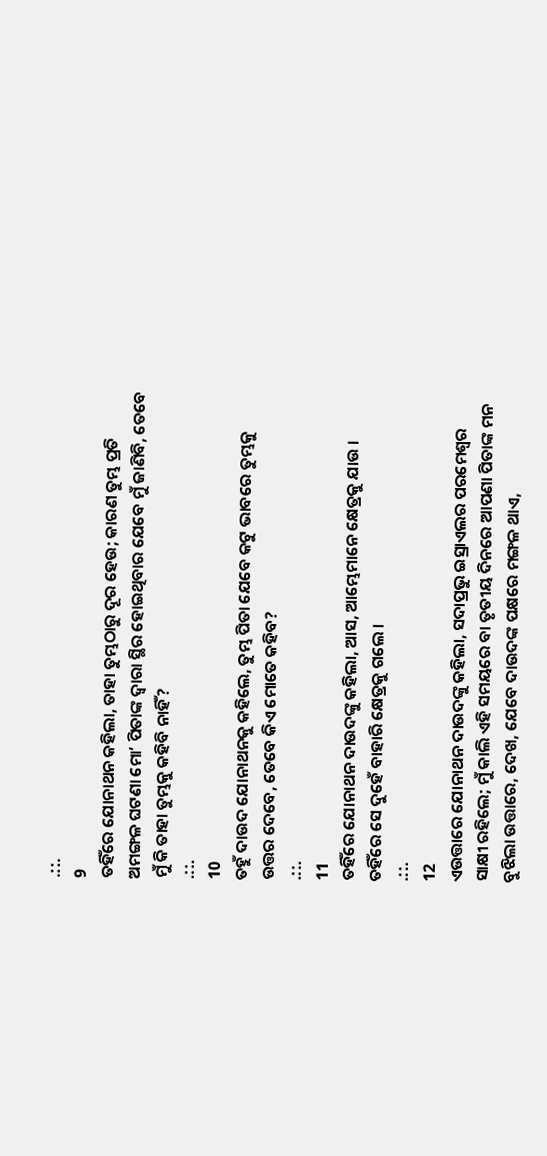.::.
9
ତହିଁରେ ଯୋନାଥନ କହିଲା, ତାହା ତୁମ୍ଭଠାରୁ ଦୂର ହେଉ; କାରଣ ତୁମ୍ଭ ପ୍ରତି ଅମଙ୍ଗଳ ଘଟଣା ମୋʼ ପିତାଙ୍କ ଦ୍ଵାରା ସ୍ଥିର ହୋଇଥିବାର ଯେବେ ମୁଁ ଜାଣିବି, ତେବେ ମୁଁ କି ତାହା ତୁମ୍ଭକୁ କହିବି ନାହିଁ?
.::.
10
ତହୁଁ ଦାଉଦ ଯୋନାଥନକୁ କହିଲେ, ତୁମ୍ଭ ପିତା ଯେବେ କଟୁ ଭାବରେ ତୁମ୍ଭକୁ ଉତ୍ତର ଦେବେ, ତେବେ କିଏ ମୋତେ କହିବ?
.::.
11
ତହିଁରେ ଯୋନାଥନ ଦାଉଦଙ୍କୁ କହିଲା, ଆସ, ଆମ୍ଭେମାନେ କ୍ଷେତ୍ରକୁ ଯାଉ । ତହିଁରେ ସେ ଦୁହେଁ ବାହାରି କ୍ଷେତ୍ରକୁ ଗଲେ ।
.::.
12
ଏଉତ୍ତାରେ ଯୋନାଥନ ଦାଉଦଙ୍କୁ କହିଲା, ସଦାପ୍ରଭୁ ଇସ୍ରାଏଲର ପରମେଶ୍ଵର ସାକ୍ଷୀ ରହିଲେ; ମୁଁ କାଲି ଏହି ସମୟରେ ବା ତୃତୀୟ ଦିନରେ ଆପଣା ପିତାଙ୍କ ମନ ବୁଝିଲା ଉତ୍ତାରେ, ଦେଖ, ଯେବେ ଦାଉଦଙ୍କ ପକ୍ଷରେ ମଙ୍ଗଳ ଥାଏ,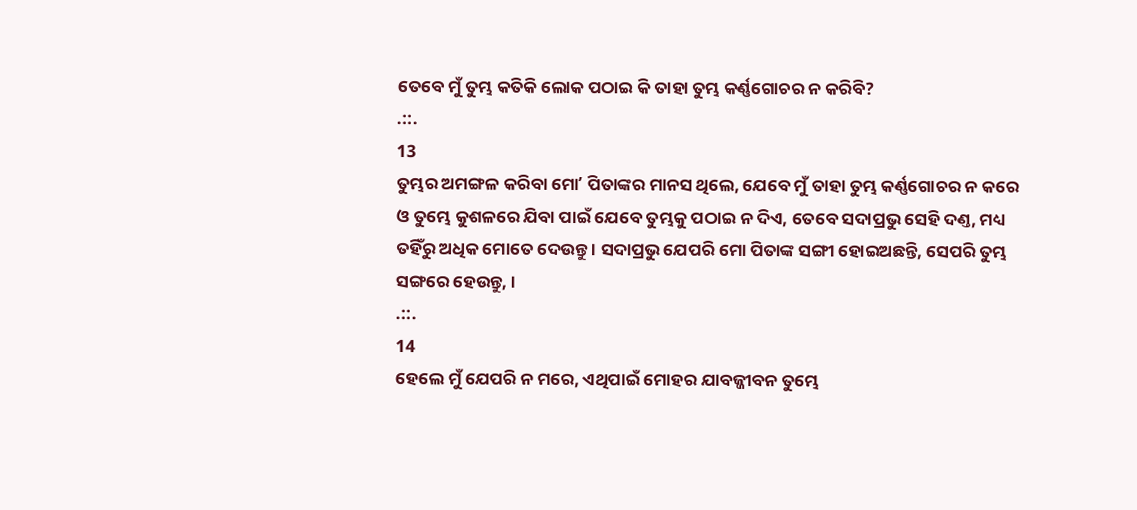ତେବେ ମୁଁ ତୁମ୍ଭ କତିକି ଲୋକ ପଠାଇ କି ତାହା ତୁମ୍ଭ କର୍ଣ୍ଣଗୋଚର ନ କରିବି?
.::.
13
ତୁମ୍ଭର ଅମଙ୍ଗଳ କରିବା ମୋʼ ପିତାଙ୍କର ମାନସ ଥିଲେ, ଯେବେ ମୁଁ ତାହା ତୁମ୍ଭ କର୍ଣ୍ଣଗୋଚର ନ କରେ ଓ ତୁମ୍ଭେ କୁଶଳରେ ଯିବା ପାଇଁ ଯେବେ ତୁମ୍ଭକୁ ପଠାଇ ନ ଦିଏ, ତେବେ ସଦାପ୍ରଭୁ ସେହି ଦଣ୍ତ, ମଧ୍ୟ ତହିଁରୁ ଅଧିକ ମୋତେ ଦେଉନ୍ତୁ । ସଦାପ୍ରଭୁ ଯେପରି ମୋ ପିତାଙ୍କ ସଙ୍ଗୀ ହୋଇଅଛନ୍ତି, ସେପରି ତୁମ୍ଭ ସଙ୍ଗରେ ହେଉନ୍ତୁ, ।
.::.
14
ହେଲେ ମୁଁ ଯେପରି ନ ମରେ, ଏଥିପାଇଁ ମୋହର ଯାବଜ୍ଜୀବନ ତୁମ୍ଭେ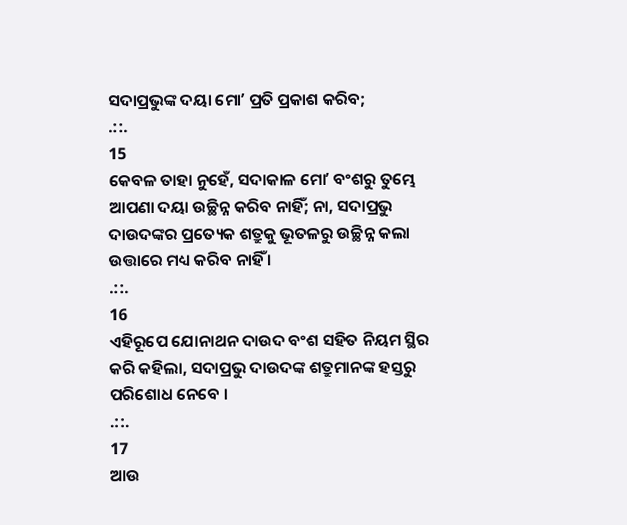ସଦାପ୍ରଭୁଙ୍କ ଦୟା ମୋʼ ପ୍ରତି ପ୍ରକାଶ କରିବ;
.::.
15
କେବଳ ତାହା ନୁହେଁ, ସଦାକାଳ ମୋʼ ବଂଶରୁ ତୁମ୍ଭେ ଆପଣା ଦୟା ଉଚ୍ଛିନ୍ନ କରିବ ନାହିଁ; ନା, ସଦାପ୍ରଭୁ ଦାଉଦଙ୍କର ପ୍ରତ୍ୟେକ ଶତ୍ରୁକୁ ଭୂତଳରୁ ଉଚ୍ଛିନ୍ନ କଲା ଉତ୍ତାରେ ମଧ୍ୟ କରିବ ନାହିଁ ।
.::.
16
ଏହିରୂପେ ଯୋନାଥନ ଦାଉଦ ବଂଶ ସହିତ ନିୟମ ସ୍ଥିର କରି କହିଲା, ସଦାପ୍ରଭୁ ଦାଉଦଙ୍କ ଶତ୍ରୁମାନଙ୍କ ହସ୍ତରୁ ପରିଶୋଧ ନେବେ ।
.::.
17
ଆଉ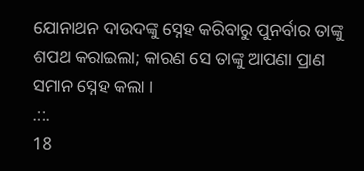ଯୋନାଥନ ଦାଉଦଙ୍କୁ ସ୍ନେହ କରିବାରୁ ପୁନର୍ବାର ତାଙ୍କୁ ଶପଥ କରାଇଲା; କାରଣ ସେ ତାଙ୍କୁ ଆପଣା ପ୍ରାଣ ସମାନ ସ୍ନେହ କଲା ।
.::.
18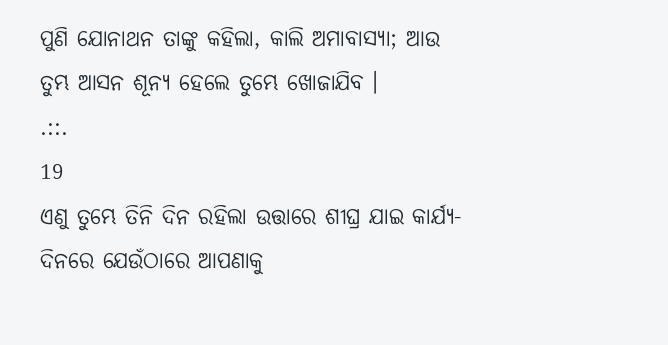ପୁଣି ଯୋନାଥନ ତାଙ୍କୁ କହିଲା, କାଲି ଅମାବାସ୍ୟା; ଆଉ ତୁମ୍ଭ ଆସନ ଶୂନ୍ୟ ହେଲେ ତୁମ୍ଭେ ଖୋଜାଯିବ ।
.::.
19
ଏଣୁ ତୁମ୍ଭେ ତିନି ଦିନ ରହିଲା ଉତ୍ତାରେ ଶୀଘ୍ର ଯାଇ କାର୍ଯ୍ୟ-ଦିନରେ ଯେଉଁଠାରେ ଆପଣାକୁ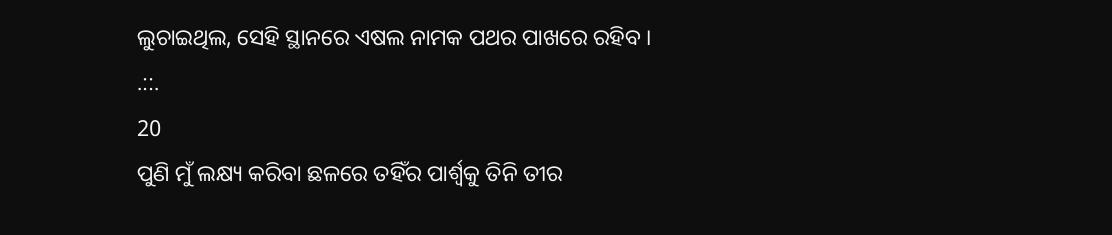ଲୁଚାଇଥିଲ, ସେହି ସ୍ଥାନରେ ଏଷଲ ନାମକ ପଥର ପାଖରେ ରହିବ ।
.::.
20
ପୁଣି ମୁଁ ଲକ୍ଷ୍ୟ କରିବା ଛଳରେ ତହିଁର ପାର୍ଶ୍ଵକୁ ତିନି ତୀର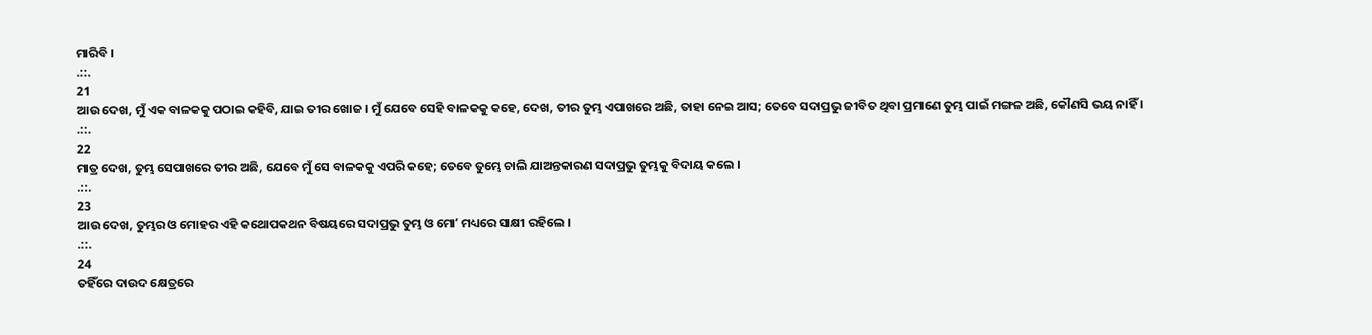ମାରିବି ।
.::.
21
ଆଉ ଦେଖ, ମୁଁ ଏକ ବାଳକକୁ ପଠାଇ କହିବି, ଯାଇ ତୀର ଖୋଜ । ମୁଁ ଯେବେ ସେହି ବାଳକକୁ କହେ, ଦେଖ, ତୀର ତୁମ୍ଭ ଏପାଖରେ ଅଛି, ତାହା ନେଇ ଆସ; ତେବେ ସଦାପ୍ରଭୁ ଜୀବିତ ଥିବା ପ୍ରମାଣେ ତୁମ୍ଭ ପାଇଁ ମଙ୍ଗଳ ଅଛି, କୌଣସି ଭୟ ନାହିଁ ।
.::.
22
ମାତ୍ର ଦେଖ, ତୁମ୍ଭ ସେପାଖରେ ତୀର ଅଛି, ଯେବେ ମୁଁ ସେ ବାଳକକୁ ଏପରି କହେ; ତେବେ ତୁମ୍ଭେ ଚାଲି ଯାଅନ୍ତକାରଣ ସଦାପ୍ରଭୁ ତୁମ୍ଭକୁ ବିଦାୟ କଲେ ।
.::.
23
ଆଉ ଦେଖ, ତୁମ୍ଭର ଓ ମୋହର ଏହି କଥୋପକଥନ ବିଷୟରେ ସଦାପ୍ରଭୁ ତୁମ୍ଭ ଓ ମୋʼ ମଧ୍ୟରେ ସାକ୍ଷୀ ରହିଲେ ।
.::.
24
ତହିଁରେ ଦାଉଦ କ୍ଷେତ୍ରରେ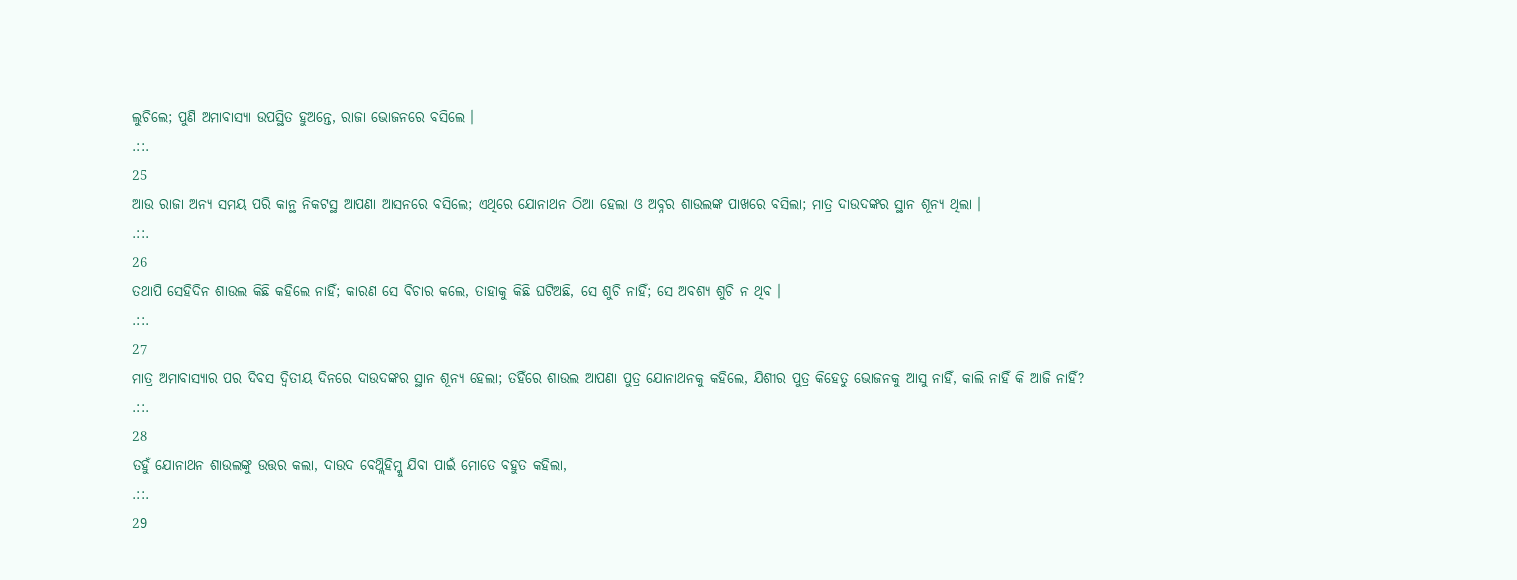ଲୁଚିଲେ; ପୁଣି ଅମାବାସ୍ୟା ଉପସ୍ଥିତ ହୁଅନ୍ତେ, ରାଜା ଭୋଜନରେ ବସିଲେ ।
.::.
25
ଆଉ ରାଜା ଅନ୍ୟ ସମୟ ପରି କାନ୍ଥ ନିକଟସ୍ଥ ଆପଣା ଆସନରେ ବସିଲେ; ଏଥିରେ ଯୋନାଥନ ଠିଆ ହେଲା ଓ ଅବ୍ନର ଶାଉଲଙ୍କ ପାଖରେ ବସିଲା; ମାତ୍ର ଦାଉଦଙ୍କର ସ୍ଥାନ ଶୂନ୍ୟ ଥିଲା ।
.::.
26
ତଥାପି ସେହିଦିନ ଶାଉଲ କିଛି କହିଲେ ନାହିଁ; କାରଣ ସେ ବିଚାର କଲେ, ତାହାକୁ କିଛି ଘଟିଅଛି, ସେ ଶୁଚି ନାହିଁ; ସେ ଅବଶ୍ୟ ଶୁଚି ନ ଥିବ ।
.::.
27
ମାତ୍ର ଅମାବାସ୍ୟାର ପର ଦିବସ ଦ୍ଵିତୀୟ ଦିନରେ ଦାଉଦଙ୍କର ସ୍ଥାନ ଶୂନ୍ୟ ହେଲା; ତହିଁରେ ଶାଉଲ ଆପଣା ପୁତ୍ର ଯୋନାଥନକୁ କହିଲେ, ଯିଶୀର ପୁତ୍ର କିହେତୁ ଭୋଜନକୁ ଆସୁ ନାହିଁ, କାଲି ନାହିଁ କି ଆଜି ନାହିଁ?
.::.
28
ତହୁଁ ଯୋନାଥନ ଶାଉଲଙ୍କୁ ଉତ୍ତର କଲା, ଦାଉଦ ବେଥ୍ଲିହିମ୍କୁ ଯିବା ପାଇଁ ମୋତେ ବହୁତ କହିଲା,
.::.
29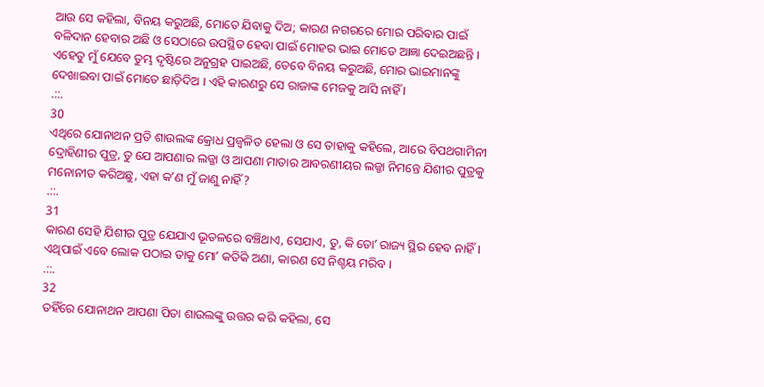ଆଉ ସେ କହିଲା, ବିନୟ କରୁଅଛି, ମୋତେ ଯିବାକୁ ଦିଅ; କାରଣ ନଗରରେ ମୋର ପରିବାର ପାଇଁ ବଳିଦାନ ହେବାର ଅଛି ଓ ସେଠାରେ ଉପସ୍ଥିତ ହେବା ପାଇଁ ମୋହର ଭାଇ ମୋତେ ଆଜ୍ଞା ଦେଇଅଛନ୍ତି । ଏହେତୁ ମୁଁ ଯେବେ ତୁମ୍ଭ ଦୃଷ୍ଟିରେ ଅନୁଗ୍ରହ ପାଇଅଛି, ତେବେ ବିନୟ କରୁଅଛି, ମୋର ଭାଇମାନଙ୍କୁ ଦେଖାଇବା ପାଇଁ ମୋତେ ଛାଡ଼ିଦିଅ । ଏହି କାରଣରୁ ସେ ରାଜାଙ୍କ ମେଜକୁ ଆସି ନାହିଁ ।
.::.
30
ଏଥିରେ ଯୋନାଥନ ପ୍ରତି ଶାଉଲଙ୍କ କ୍ରୋଧ ପ୍ରଜ୍ଵଳିତ ହେଲା ଓ ସେ ତାହାକୁ କହିଲେ, ଆରେ ବିପଥଗାମିନୀ ଦ୍ରୋହିଣୀର ପୁତ୍ର, ତୁ ଯେ ଆପଣାର ଲଜ୍ଜା ଓ ଆପଣା ମାତାର ଆବରଣୀୟର ଲଜ୍ଜା ନିମନ୍ତେ ଯିଶୀର ପୁତ୍ରକୁ ମନୋନୀତ କରିଅଛୁ, ଏହା କʼଣ ମୁଁ ଜାଣୁ ନାହିଁ?
.::.
31
କାରଣ ସେହି ଯିଶୀର ପୁତ୍ର ଯେଯାଏ ଭୂତଳରେ ବଞ୍ଚିଥାଏ, ସେଯାଏ, ତୁ, କି ତୋʼ ରାଜ୍ୟ ସ୍ଥିର ହେବ ନାହିଁ । ଏଥିପାଇଁ ଏବେ ଲୋକ ପଠାଇ ତାକୁ ମୋʼ କତିକି ଅଣା, କାରଣ ସେ ନିଶ୍ଚୟ ମରିବ ।
.::.
32
ତହିଁରେ ଯୋନାଥନ ଆପଣା ପିତା ଶାଉଲଙ୍କୁ ଉତ୍ତର କରି କହିଲା, ସେ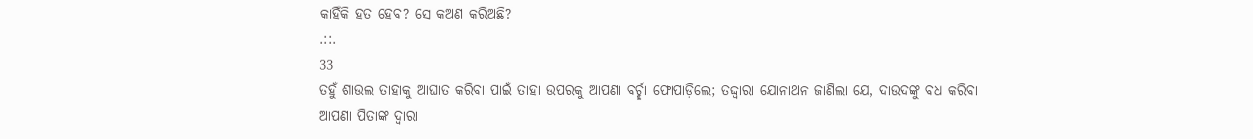କାହିଁକି ହତ ହେବ? ସେ କଅଣ କରିଅଛି?
.::.
33
ତହୁଁ ଶାଉଲ ତାହାକୁ ଆଘାତ କରିବା ପାଇଁ ତାହା ଉପରକୁ ଆପଣା ବର୍ଚ୍ଛା ଫୋପାଡ଼ିଲେ; ତଦ୍ଦ୍ଵାରା ଯୋନାଥନ ଜାଣିଲା ଯେ, ଦାଉଦଙ୍କୁ ବଧ କରିବା ଆପଣା ପିତାଙ୍କ ଦ୍ଵାରା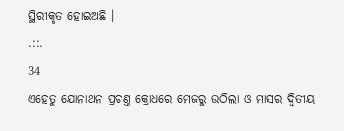ସ୍ଥିରୀକୃତ ହୋଇଅଛି ।
.::.
34
ଏହେତୁ ଯୋନାଥନ ପ୍ରଚଣ୍ତ କ୍ରୋଧରେ ମେଜରୁ ଉଠିଲା ଓ ମାସର ଦ୍ଵିତୀୟ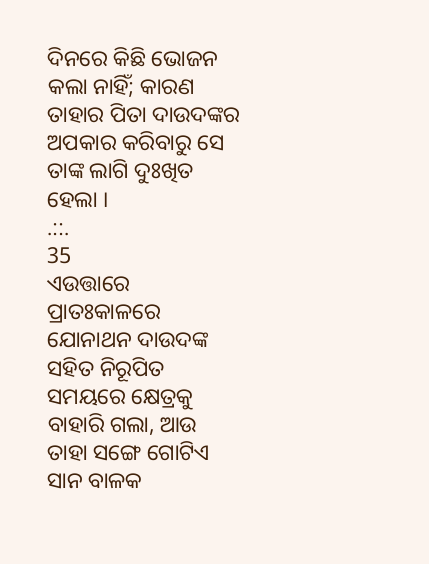ଦିନରେ କିଛି ଭୋଜନ କଲା ନାହିଁ; କାରଣ ତାହାର ପିତା ଦାଉଦଙ୍କର ଅପକାର କରିବାରୁ ସେ ତାଙ୍କ ଲାଗି ଦୁଃଖିତ ହେଲା ।
.::.
35
ଏଉତ୍ତାରେ ପ୍ରାତଃକାଳରେ ଯୋନାଥନ ଦାଉଦଙ୍କ ସହିତ ନିରୂପିତ ସମୟରେ କ୍ଷେତ୍ରକୁ ବାହାରି ଗଲା, ଆଉ ତାହା ସଙ୍ଗେ ଗୋଟିଏ ସାନ ବାଳକ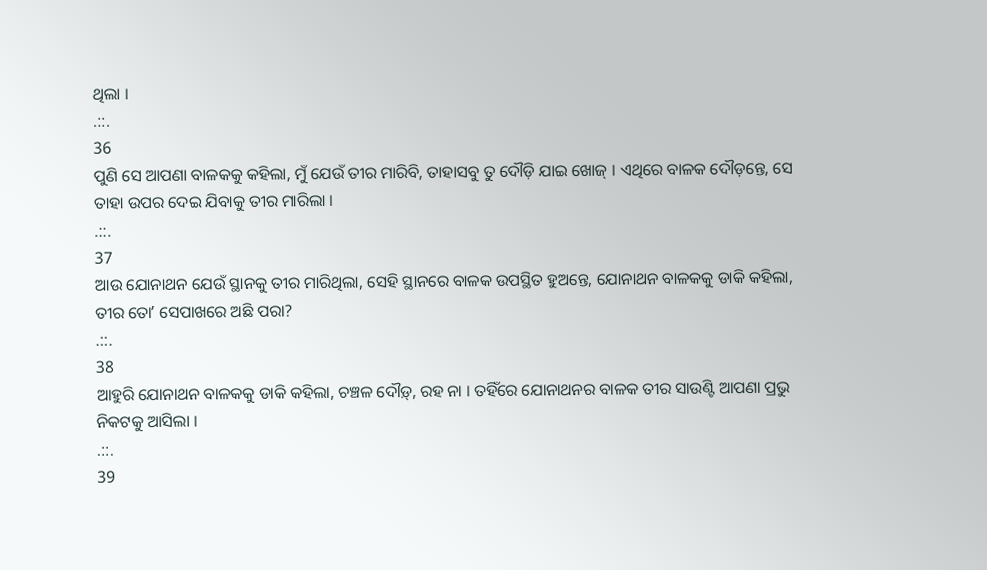ଥିଲା ।
.::.
36
ପୁଣି ସେ ଆପଣା ବାଳକକୁ କହିଲା, ମୁଁ ଯେଉଁ ତୀର ମାରିବି, ତାହାସବୁ ତୁ ଦୌଡ଼ି ଯାଇ ଖୋଜ୍ । ଏଥିରେ ବାଳକ ଦୌଡ଼ନ୍ତେ, ସେ ତାହା ଉପର ଦେଇ ଯିବାକୁ ତୀର ମାରିଲା ।
.::.
37
ଆଉ ଯୋନାଥନ ଯେଉଁ ସ୍ଥାନକୁ ତୀର ମାରିଥିଲା, ସେହି ସ୍ଥାନରେ ବାଳକ ଉପସ୍ଥିତ ହୁଅନ୍ତେ, ଯୋନାଥନ ବାଳକକୁ ଡାକି କହିଲା, ତୀର ତୋʼ ସେପାଖରେ ଅଛି ପରା?
.::.
38
ଆହୁରି ଯୋନାଥନ ବାଳକକୁ ଡାକି କହିଲା, ଚଞ୍ଚଳ ଦୌଡ଼୍, ରହ ନା । ତହିଁରେ ଯୋନାଥନର ବାଳକ ତୀର ସାଉଣ୍ଟି ଆପଣା ପ୍ରଭୁ ନିକଟକୁ ଆସିଲା ।
.::.
39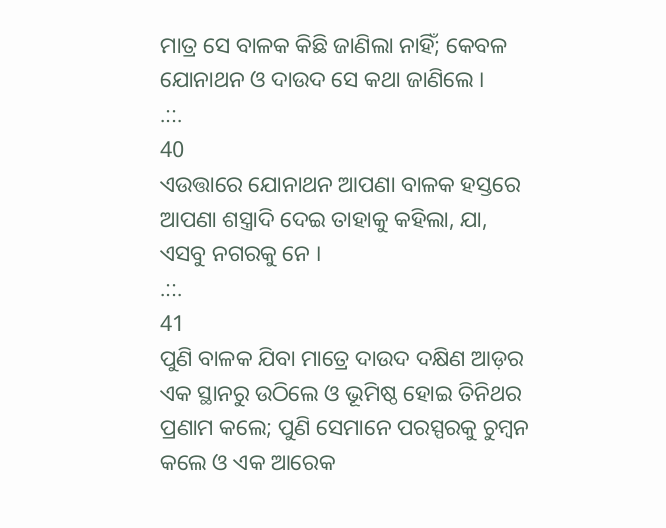ମାତ୍ର ସେ ବାଳକ କିଛି ଜାଣିଲା ନାହିଁ; କେବଳ ଯୋନାଥନ ଓ ଦାଉଦ ସେ କଥା ଜାଣିଲେ ।
.::.
40
ଏଉତ୍ତାରେ ଯୋନାଥନ ଆପଣା ବାଳକ ହସ୍ତରେ ଆପଣା ଶସ୍ତ୍ରାଦି ଦେଇ ତାହାକୁ କହିଲା, ଯା, ଏସବୁ ନଗରକୁ ନେ ।
.::.
41
ପୁଣି ବାଳକ ଯିବା ମାତ୍ରେ ଦାଉଦ ଦକ୍ଷିଣ ଆଡ଼ର ଏକ ସ୍ଥାନରୁ ଉଠିଲେ ଓ ଭୂମିଷ୍ଠ ହୋଇ ତିନିଥର ପ୍ରଣାମ କଲେ; ପୁଣି ସେମାନେ ପରସ୍ପରକୁ ଚୁମ୍ଵନ କଲେ ଓ ଏକ ଆରେକ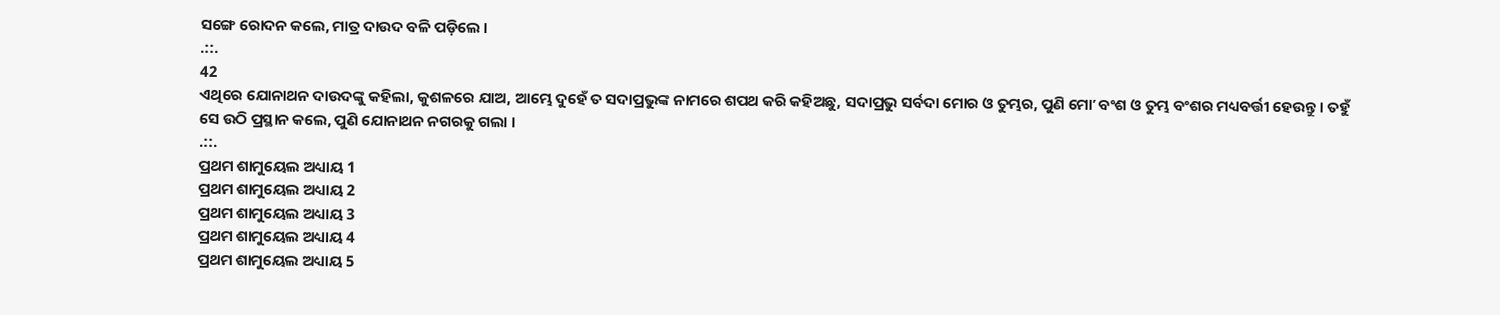ସଙ୍ଗେ ରୋଦନ କଲେ, ମାତ୍ର ଦାଉଦ ବଳି ପଡ଼ିଲେ ।
.::.
42
ଏଥିରେ ଯୋନାଥନ ଦାଉଦଙ୍କୁ କହିଲା, କୁଶଳରେ ଯାଅ, ଆମ୍ଭେ ଦୁହେଁ ତ ସଦାପ୍ରଭୁଙ୍କ ନାମରେ ଶପଥ କରି କହିଅଛୁ, ସଦାପ୍ରଭୁ ସର୍ବଦା ମୋର ଓ ତୁମ୍ଭର, ପୁଣି ମୋʼ ବଂଶ ଓ ତୁମ୍ଭ ବଂଶର ମଧ୍ୟବର୍ତ୍ତୀ ହେଉନ୍ତୁ । ତହୁଁ ସେ ଉଠି ପ୍ରସ୍ଥାନ କଲେ, ପୁଣି ଯୋନାଥନ ନଗରକୁ ଗଲା ।
.::.
ପ୍ରଥମ ଶାମୁୟେଲ ଅଧ୍ୟାୟ 1
ପ୍ରଥମ ଶାମୁୟେଲ ଅଧ୍ୟାୟ 2
ପ୍ରଥମ ଶାମୁୟେଲ ଅଧ୍ୟାୟ 3
ପ୍ରଥମ ଶାମୁୟେଲ ଅଧ୍ୟାୟ 4
ପ୍ରଥମ ଶାମୁୟେଲ ଅଧ୍ୟାୟ 5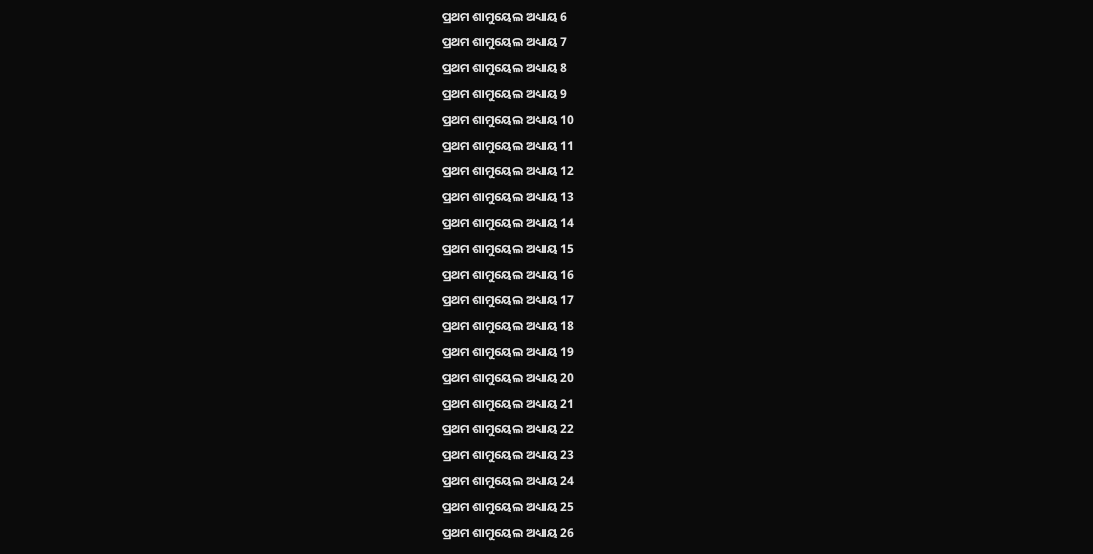ପ୍ରଥମ ଶାମୁୟେଲ ଅଧ୍ୟାୟ 6
ପ୍ରଥମ ଶାମୁୟେଲ ଅଧ୍ୟାୟ 7
ପ୍ରଥମ ଶାମୁୟେଲ ଅଧ୍ୟାୟ 8
ପ୍ରଥମ ଶାମୁୟେଲ ଅଧ୍ୟାୟ 9
ପ୍ରଥମ ଶାମୁୟେଲ ଅଧ୍ୟାୟ 10
ପ୍ରଥମ ଶାମୁୟେଲ ଅଧ୍ୟାୟ 11
ପ୍ରଥମ ଶାମୁୟେଲ ଅଧ୍ୟାୟ 12
ପ୍ରଥମ ଶାମୁୟେଲ ଅଧ୍ୟାୟ 13
ପ୍ରଥମ ଶାମୁୟେଲ ଅଧ୍ୟାୟ 14
ପ୍ରଥମ ଶାମୁୟେଲ ଅଧ୍ୟାୟ 15
ପ୍ରଥମ ଶାମୁୟେଲ ଅଧ୍ୟାୟ 16
ପ୍ରଥମ ଶାମୁୟେଲ ଅଧ୍ୟାୟ 17
ପ୍ରଥମ ଶାମୁୟେଲ ଅଧ୍ୟାୟ 18
ପ୍ରଥମ ଶାମୁୟେଲ ଅଧ୍ୟାୟ 19
ପ୍ରଥମ ଶାମୁୟେଲ ଅଧ୍ୟାୟ 20
ପ୍ରଥମ ଶାମୁୟେଲ ଅଧ୍ୟାୟ 21
ପ୍ରଥମ ଶାମୁୟେଲ ଅଧ୍ୟାୟ 22
ପ୍ରଥମ ଶାମୁୟେଲ ଅଧ୍ୟାୟ 23
ପ୍ରଥମ ଶାମୁୟେଲ ଅଧ୍ୟାୟ 24
ପ୍ରଥମ ଶାମୁୟେଲ ଅଧ୍ୟାୟ 25
ପ୍ରଥମ ଶାମୁୟେଲ ଅଧ୍ୟାୟ 26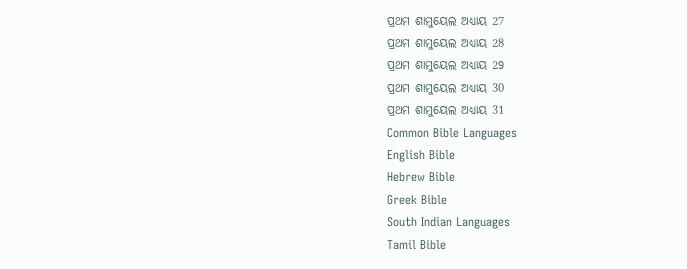ପ୍ରଥମ ଶାମୁୟେଲ ଅଧ୍ୟାୟ 27
ପ୍ରଥମ ଶାମୁୟେଲ ଅଧ୍ୟାୟ 28
ପ୍ରଥମ ଶାମୁୟେଲ ଅଧ୍ୟାୟ 29
ପ୍ରଥମ ଶାମୁୟେଲ ଅଧ୍ୟାୟ 30
ପ୍ରଥମ ଶାମୁୟେଲ ଅଧ୍ୟାୟ 31
Common Bible Languages
English Bible
Hebrew Bible
Greek Bible
South Indian Languages
Tamil Bible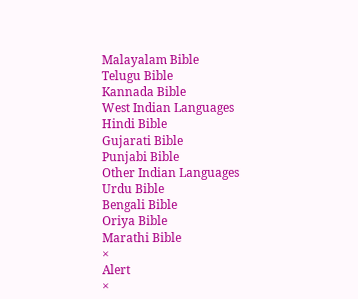Malayalam Bible
Telugu Bible
Kannada Bible
West Indian Languages
Hindi Bible
Gujarati Bible
Punjabi Bible
Other Indian Languages
Urdu Bible
Bengali Bible
Oriya Bible
Marathi Bible
×
Alert
×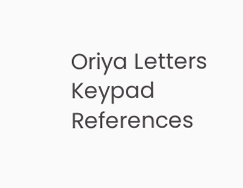Oriya Letters Keypad References